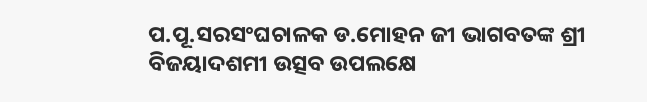ପ.ପୂ.ସରସଂଘଚାଳକ ଡ.ମୋହନ ଜୀ ଭାଗବତଙ୍କ ଶ୍ରୀ ବିଜୟାଦଶମୀ ଉତ୍ସବ ଉପଲକ୍ଷେ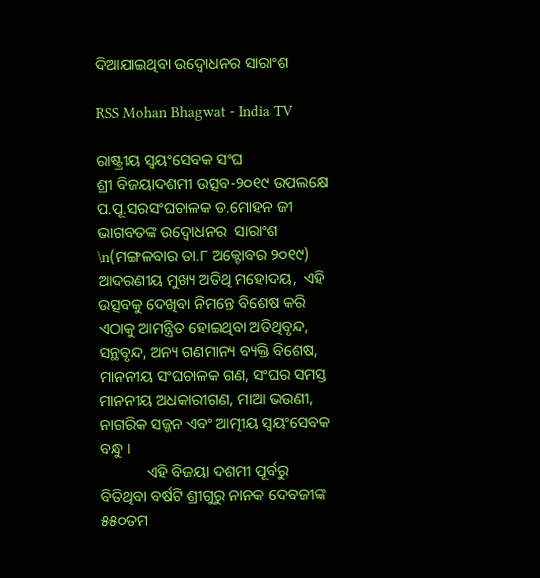ଦିଆଯାଇଥିବା ଉଦ୍ବୋଧନର ସାରାଂଶ

RSS Mohan Bhagwat - India TV

ରାଷ୍ଟ୍ରୀୟ ସ୍ୱୟଂସେବକ ସଂଘ
ଶ୍ରୀ ବିଜୟାଦଶମୀ ଉତ୍ସବ-୨୦୧୯ ଉପଲକ୍ଷେ
ପ.ପୂ.ସରସଂଘଚାଳକ ଡ.ମୋହନ ଜୀ ଭାଗବତଙ୍କ ଉଦ୍ବୋଧନର  ସାରାଂଶ \n(ମଙ୍ଗଳବାର ତା.୮ ଅକ୍ଟୋବର ୨୦୧୯)                      ଆଦରଣୀୟ ମୁଖ୍ୟ ଅତିଥି ମହୋଦୟ,  ଏହି ଉତ୍ସବକୁ ଦେଖିବା ନିମନ୍ତେ ବିଶେଷ କରି ଏଠାକୁ ଆମନ୍ତ୍ରିତ ହୋଇଥିବା ଅତିଥିବୃନ୍ଦ, ସନ୍ଥବୃନ୍ଦ, ଅନ୍ୟ ଗଣମାନ୍ୟ ବ୍ୟକ୍ତି ବିଶେଷ, ମାନନୀୟ ସଂଘଚାଳକ ଗଣ, ସଂଘର ସମସ୍ତ ମାନନୀୟ ଅଧକାରୀଗଣ, ମାଆ ଭଉଣୀ, ନାଗରିକ ସଜ୍ଜନ ଏବଂ ଆତ୍ମୀୟ ସ୍ୱୟଂସେବକ ବନ୍ଧୁ ।
            ଏହି ବିଜୟା ଦଶମୀ ପୂର୍ବରୁ ବିତିଥିବା ବର୍ଷଟି ଶ୍ରୀଗୁରୁ ନାନକ ଦେବଜୀଙ୍କ ୫୫୦ତମ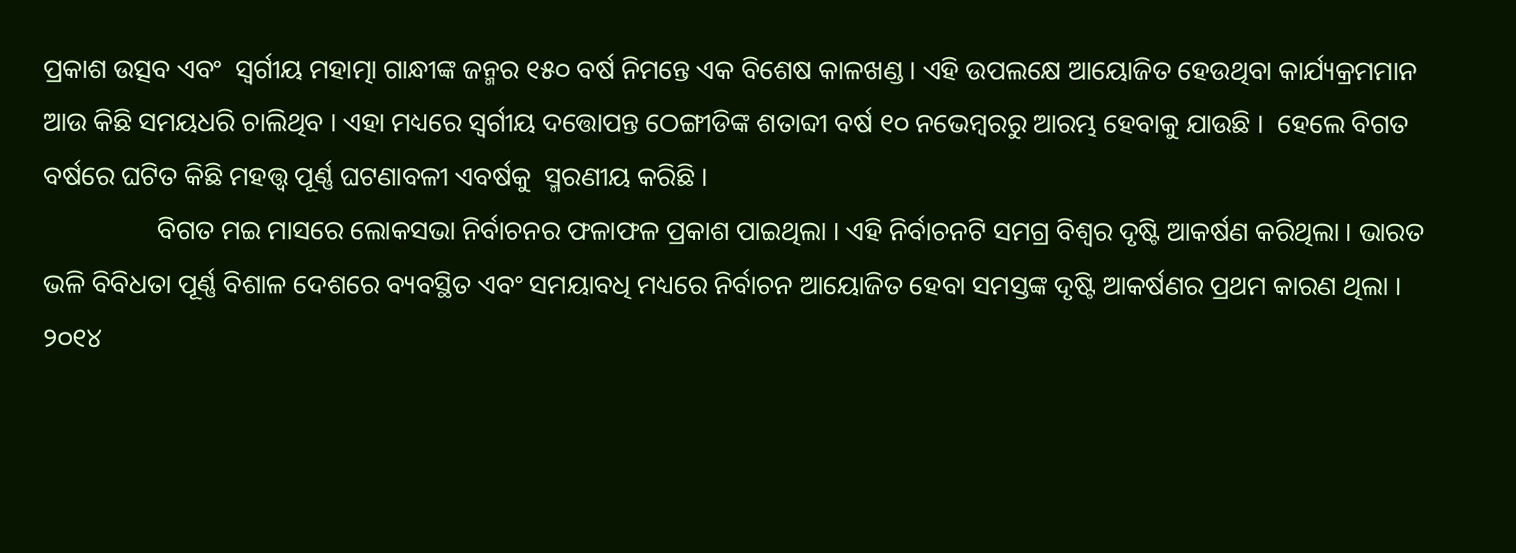ପ୍ରକାଶ ଉତ୍ସବ ଏବଂ  ସ୍ୱର୍ଗୀୟ ମହାତ୍ମା ଗାନ୍ଧୀଙ୍କ ଜନ୍ମର ୧୫୦ ବର୍ଷ ନିମନ୍ତେ ଏକ ବିଶେଷ କାଳଖଣ୍ଡ । ଏହି ଉପଲକ୍ଷେ ଆୟୋଜିତ ହେଉଥିବା କାର୍ଯ୍ୟକ୍ରମମାନ ଆଉ କିଛି ସମୟଧରି ଚାଲିଥିବ । ଏହା ମଧ୍ୟରେ ସ୍ୱର୍ଗୀୟ ଦତ୍ତୋପନ୍ତ ଠେଙ୍ଗୀଡିଙ୍କ ଶତାବ୍ଦୀ ବର୍ଷ ୧୦ ନଭେମ୍ବରରୁ ଆରମ୍ଭ ହେବାକୁ ଯାଉଛି ।  ହେଲେ ବିଗତ ବର୍ଷରେ ଘଟିତ କିଛି ମହତ୍ତ୍ୱ ପୂର୍ଣ୍ଣ ଘଟଣାବଳୀ ଏବର୍ଷକୁ  ସ୍ମରଣୀୟ କରିଛି ।
                 ବିଗତ ମଇ ମାସରେ ଲୋକସଭା ନିର୍ବାଚନର ଫଳାଫଳ ପ୍ରକାଶ ପାଇଥିଲା । ଏହି ନିର୍ବାଚନଟି ସମଗ୍ର ବିଶ୍ୱର ଦୃଷ୍ଟି ଆକର୍ଷଣ କରିଥିଲା । ଭାରତ ଭଳି ବିବିଧତା ପୂର୍ଣ୍ଣ ବିଶାଳ ଦେଶରେ ବ୍ୟବସ୍ଥିତ ଏବଂ ସମୟାବଧି ମଧ୍ୟରେ ନିର୍ବାଚନ ଆୟୋଜିତ ହେବା ସମସ୍ତଙ୍କ ଦୃଷ୍ଟି ଆକର୍ଷଣର ପ୍ରଥମ କାରଣ ଥିଲା । ୨୦୧୪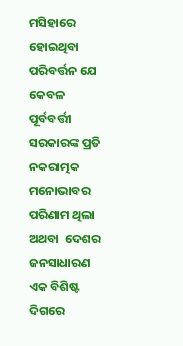ମସିହାରେ ହୋଇଥିବା ପରିବର୍ତ୍ତନ ଯେ କେବଳ ପୂର୍ବବର୍ତ୍ତୀ ସରକାରଙ୍କ ପ୍ରତି ନକରାତ୍ମକ ମନୋଭାବର ପରିଣାମ ଥିଲା ଅଥବା  ଦେଶର ଜନସାଧାରଣ ଏକ ବିଶିଷ୍ଟ ଦିଗରେ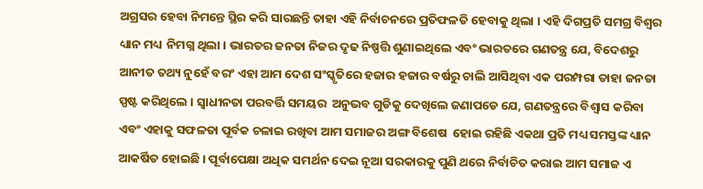ଅଗ୍ରସର ହେବା ନିମନ୍ତେ ସ୍ଥିର କରି ସାରଛନ୍ତି ତାହା ଏହି ନିର୍ବାଚନରେ ପ୍ରତିଫଳତି ହେବାକୁ ଥିଲା । ଏହି ଦିଗପ୍ରତି ସମଗ୍ର ବିଶ୍ୱର ଧ୍ୟାନ ମଧ୍ୟ  ନିମଗ୍ନ ଥିଲା । ଭାରତର ଜନତା ନିଜର ଦୃଢ ନିଷ୍ପତ୍ତି ଶୁଣାଇଥିଲେ ଏବଂ ଭାରତରେ ଗଣତନ୍ତ୍ର ଯେ, ବିଦେଶରୁ ଆନୀତ ତଥ୍ୟ ନୁହେଁ ବରଂ ଏହା ଆମ ଦେଶ ସଂସ୍କୃତିରେ ହଜାର ହଜାର ବର୍ଷରୁ ଚାଲି ଆସିଥିବା ଏକ ପରମ୍ପରା ତାହା ଜନତା ସ୍ପଷ୍ଟ କରିଥିଲେ । ସ୍ୱାଧୀନତା ପରବର୍ତ୍ତି ସମୟର  ଅନୁଭବ ଗୁଡିକୁ ଦେଖିଲେ ଜଣାପଡେ ଯେ, ଗଣତନ୍ତ୍ରରେ ବିଶ୍ୱାସ କରିବା ଏବଂ ଏହାକୁ ସଫଳତା ପୂର୍ବକ ଚଳାଇ ରଖିବା ଆମ ସମାଜର ଅଙ୍ଗ ବିଶେଷ  ହୋଇ ରହିଛି ଏକଥା ପ୍ରତି ମଧ୍ୟ ସମସ୍ତଙ୍କ ଧ୍ୟାନ ଆକର୍ଷିତ ହୋଇଛି । ପୂର୍ବାପେକ୍ଷା ଅଧିକ ସମର୍ଥନ ଦେଇ ନୂଆ ସରକାରକୁ ପୁଣି ଥରେ ନିର୍ବାଚିତ କରାଇ ଆମ ସମାଜ ଏ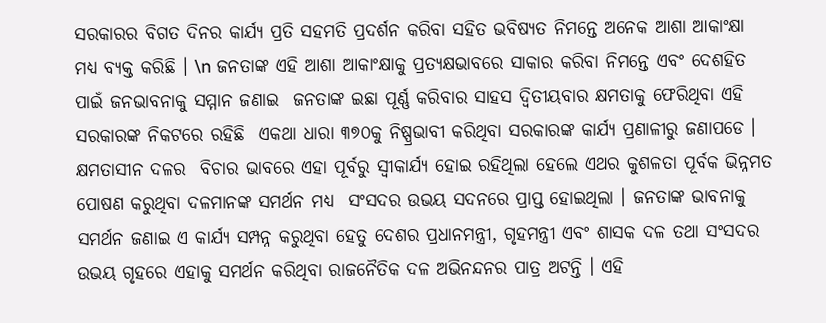ସରକାରର ବିଗତ ଦିନର କାର୍ଯ୍ୟ ପ୍ରତି ସହମତି ପ୍ରଦର୍ଶନ କରିବା ସହିତ ଭବିଷ୍ୟତ ନିମନ୍ତେ ଅନେକ ଆଶା ଆକାଂକ୍ଷା ମଧ୍ୟ ବ୍ୟକ୍ତ କରିଛି । \n ଜନତାଙ୍କ ଏହି ଆଶା ଆକାଂକ୍ଷାକୁ ପ୍ରତ୍ୟକ୍ଷଭାବରେ ସାକାର କରିବା ନିମନ୍ତେ ଏବଂ ଦେଶହିତ ପାଇଁ ଜନଭାବନାକୁ ସମ୍ମାନ ଜଣାଇ  ଜନତାଙ୍କ ଇଛା ପୂର୍ଣ୍ଣ କରିବାର ସାହସ ଦ୍ୱିତୀୟବାର କ୍ଷମତାକୁ ଫେରିଥିବା ଏହି ସରକାରଙ୍କ ନିକଟରେ ରହିଛି  ଏକଥା ଧାରା ୩୭୦କୁ ନିଷ୍ପ୍ରଭାବୀ କରିଥିବା ସରକାରଙ୍କ କାର୍ଯ୍ୟ ପ୍ରଣାଳୀରୁ ଜଣାପଡେ । କ୍ଷମତାସୀନ ଦଳର  ବିଚାର ଭାବରେ ଏହା ପୂର୍ବରୁ ସ୍ୱୀକାର୍ଯ୍ୟ ହୋଇ ରହିଥିଲା ହେଲେ ଏଥର କୁଶଳତା ପୂର୍ବକ ଭିନ୍ନମତ ପୋଷଣ କରୁଥିବା ଦଳମାନଙ୍କ ସମର୍ଥନ ମଧ୍ୟ  ସଂସଦର ଉଭୟ ସଦନରେ ପ୍ରାପ୍ତ ହୋଇଥିଲା । ଜନତାଙ୍କ ଭାବନାକୁ ସମର୍ଥନ ଜଣାଇ ଏ କାର୍ଯ୍ୟ ସମ୍ପନ୍ନ କରୁଥିବା ହେତୁ ଦେଶର ପ୍ରଧାନମନ୍ତ୍ରୀ, ଗୃହମନ୍ତ୍ରୀ ଏବଂ ଶାସକ ଦଳ ତଥା ସଂସଦର ଉଭୟ ଗୃହରେ ଏହାକୁ ସମର୍ଥନ କରିଥିବା ରାଜନୈତିକ ଦଳ ଅଭିନନ୍ଦନର ପାତ୍ର ଅଟନ୍ତି । ଏହି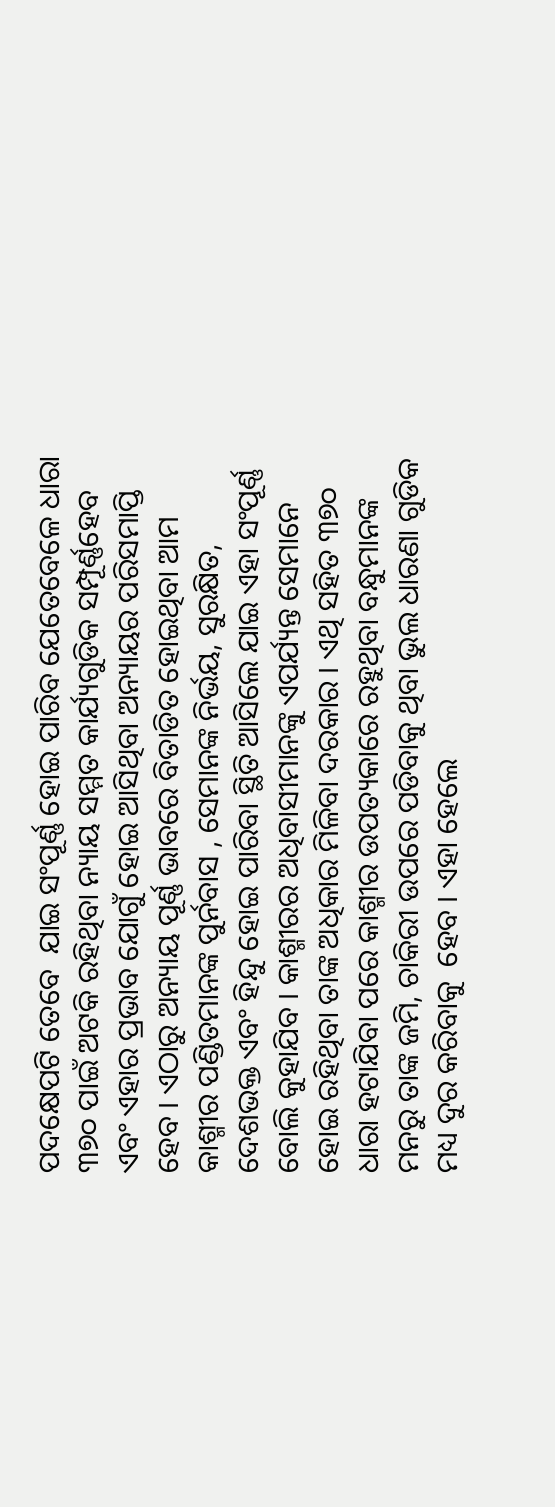ପଦକ୍ଷେପଟି ତେବେ  ଯାଇ ସଂପୂର୍ଣ୍ଣ ହୋଇ ପାରିବ ଯେତେବେଳେ ଧାରା ୩୭୦ ପାଇଁ ଅଟକି ରହିଥିବା ନ୍ୟାୟ ସମ୍ମତ କାର୍ଯ୍ୟଗୁଡିକ ସମ୍ପୂର୍ଣ୍ଣହେବ ଏବଂ ଏହାର ପ୍ରଭାବ ଯୋଗୁଁ ହୋଇ ଆସିଥିବା ଅନ୍ୟାୟର ପରିସମାପ୍ତି ହେବ । ଏଠାରୁ ଅନ୍ୟାୟ ପୂର୍ଣ୍ଣ ଭାବରେ ବିତାଡିତ ହୋଇଥିବା ଆମ କାଶ୍ମୀର ପଣ୍ଡିତମାନଙ୍କ ପୁର୍ନବାସ , ସେମାନଙ୍କ ନିର୍ଭୟ, ସୁରକ୍ଷିତ, ଦେଶଭକ୍ତ ଏବଂ ହିନ୍ଦୁ ହୋଇ ପାରିବା ସ୍ଥିତି ଆସିଲେ ଯାଇ ଏହା ସଂପୂର୍ଣ୍ଣ ବୋଲି କୁହାଯିବ । କାଶ୍ମୀରର ଅଧିବାସୀମାନଙ୍କୁ ଏପର୍ଯ୍ୟନ୍ତ ସେମାନେ ହୋଇ ରହିଥିବା ତାଙ୍କ ଅଧିକାର ମିଳିବା ଦରକାର । ଏଥି ସହିତ ୩୭୦ ଧାରା ହଟାଯିବା ପରେ କାଶ୍ମୀର ଉପତ୍ୟକାରେ ରହୁଥିବା ବନ୍ଧୁମାନଙ୍କ ମନରୁ ତାଙ୍କ ଜମି, ଚାକିରୀ ଉପରେ ପଡିବାକୁ ଥିବା ଭୁଲ ଧାରଣା ଗୁଡିକ ମଧ୍ୟ ଦୁର କରିବାକୁ  ହେବ । ଏହା ହେଲେ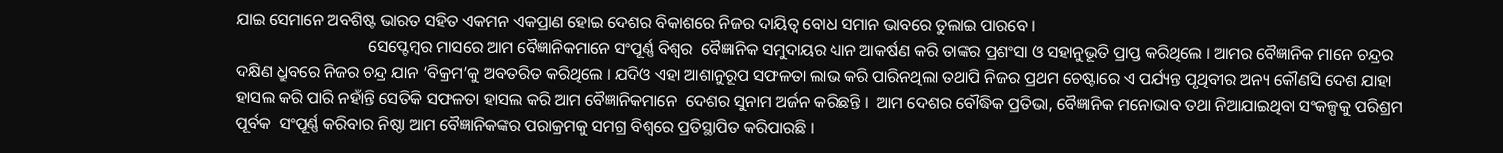ଯାଇ ସେମାନେ ଅବଶିଷ୍ଟ ଭାରତ ସହିତ ଏକମନ ଏକପ୍ରାଣ ହୋଇ ଦେଶର ବିକାଶରେ ନିଜର ଦାୟିତ୍ୱ ବୋଧ ସମାନ ଭାବରେ ତୁଲାଇ ପାରବେ ।
                                ସେପ୍ଟେମ୍ବର ମାସରେ ଆମ ବୈଜ୍ଞାନିକମାନେ ସଂପୂର୍ଣ୍ଣ ବିଶ୍ୱର  ବୈଜ୍ଞାନିକ ସମୁଦାୟର ଧ୍ୟାନ ଆକର୍ଷଣ କରି ତାଙ୍କର ପ୍ରଶଂସା ଓ ସହାନୁଭୂତି ପ୍ରାପ୍ତ କରିଥିଲେ । ଆମର ବୈଜ୍ଞାନିକ ମାନେ ଚନ୍ଦ୍ରର ଦକ୍ଷିଣ ଧ୍ରୁବରେ ନିଜର ଚନ୍ଦ୍ର ଯାନ ‘ବିକ୍ରମ’କୁ ଅବତରିତ କରିଥିଲେ । ଯଦିଓ ଏହା ଆଶାନୁରୂପ ସଫଳତା ଲାଭ କରି ପାରିନଥିଲା ତଥାପି ନିଜର ପ୍ରଥମ ଚେଷ୍ଟାରେ ଏ ପର୍ଯ୍ୟନ୍ତ ପୃଥିବୀର ଅନ୍ୟ କୌଣସି ଦେଶ ଯାହା ହାସଲ କରି ପାରି ନହାଁନ୍ତି ସେତିକି ସଫଳତା ହାସଲ କରି ଆମ ବୈଜ୍ଞାନିକମାନେ  ଦେଶର ସୁନାମ ଅର୍ଜନ କରିଛନ୍ତି ।  ଆମ ଦେଶର ବୌଦ୍ଧିକ ପ୍ରତିଭା, ବୈଜ୍ଞାନିକ ମନୋଭାବ ତଥା ନିଆଯାଇଥିବା ସଂକଳ୍ପକୁ ପରିଶ୍ରମ ପୂର୍ବକ  ସଂପୂର୍ଣ୍ଣ କରିବାର ନିଷ୍ଠା ଆମ ବୈଜ୍ଞାନିକଙ୍କର ପରାକ୍ରମକୁ ସମଗ୍ର ବିଶ୍ୱରେ ପ୍ରତିସ୍ଥାପିତ କରିପାରଛି ।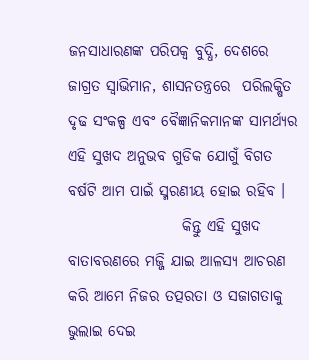ଜନସାଧାରଣଙ୍କ ପରିପକ୍ୱ ବୁଦ୍ଧି, ଦେଶରେ ଜାଗ୍ରତ ସ୍ୱାଭିମାନ, ଶାସନତନ୍ତ୍ରରେ  ପରିଲକ୍ଷିତ ଦୃଢ ସଂକଳ୍ପ ଏବଂ ବୈଜ୍ଞାନିକମାନଙ୍କ ସାମର୍ଥ୍ୟର ଏହି ସୁଖଦ ଅନୁଭବ ଗୁଡିକ ଯୋଗୁଁ ବିଗତ ବର୍ଷଟି ଆମ ପାଇଁ ସ୍ମରଣୀୟ ହୋଇ ରହିବ ।
                   କିନ୍ତୁ ଏହି ସୁଖଦ ବାତାବରଣରେ ମଜ୍ଜି ଯାଇ ଆଳସ୍ୟ ଆଚରଣ କରି ଆମେ ନିଜର ତତ୍ପରତା ଓ ସଜାଗତାକୁ ଭୁଲାଇ ଦେଇ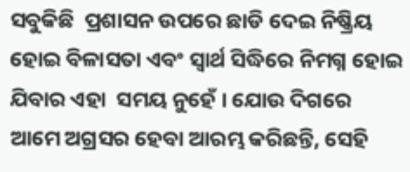ସବୁକିଛି  ପ୍ରଶାସନ ଉପରେ ଛାଡି ଦେଇ ନିଷ୍କ୍ରିୟ ହୋଇ ବିଳାସତା ଏବଂ ସ୍ୱାର୍ଥ ସିଦ୍ଧିରେ ନିମଗ୍ନ ହୋଇ ଯିବାର ଏହା  ସମୟ ନୁହେଁ । ଯୋଉ ଦିଗରେ ଆମେ ଅଗ୍ରସର ହେବା ଆରମ୍ଭ କରିଛନ୍ତି, ସେହି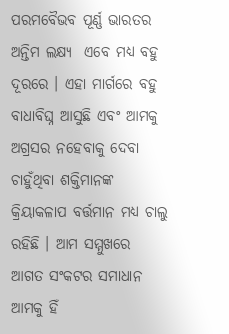ପରମବୈଭବ ପୂର୍ଣ୍ଣ ଭାରତର ଅନ୍ତିମ ଲକ୍ଷ୍ୟ  ଏବେ ମଧ୍ୟ ବହୁ ଦୂରରେ । ଏହା ମାର୍ଗରେ ବହୁ ବାଧାବିଘ୍ନ ଆସୁଛି ଏବଂ ଆମକୁ ଅଗ୍ରସର ନହେବାକୁ ଦେବା ଚାହୁଁଥିବା ଶକ୍ତିମାନଙ୍କ କ୍ରିୟାକଳାପ ବର୍ତ୍ତମାନ ମଧ୍ୟ ଚାଲୁ ରହିଛି । ଆମ ସମ୍ମୁଖରେ ଆଗତ ସଂକଟର ସମାଧାନ ଆମକୁ ହିଁ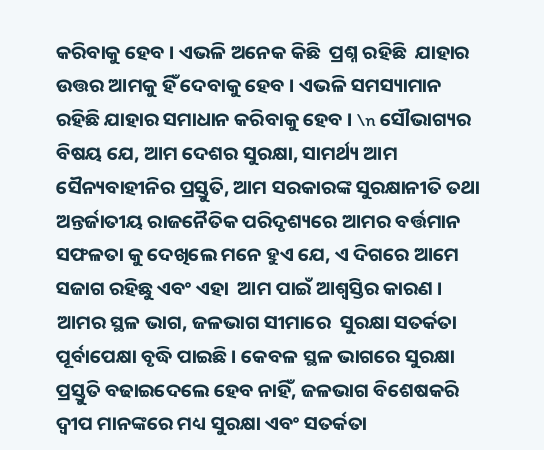କରିବାକୁ ହେବ । ଏଭଳି ଅନେକ କିଛି  ପ୍ରଶ୍ନ ରହିଛି  ଯାହାର ଉତ୍ତର ଆମକୁ ହିଁ ଦେବାକୁ ହେବ । ଏଭଳି ସମସ୍ୟାମାନ ରହିଛି ଯାହାର ସମାଧାନ କରିବାକୁ ହେବ । \n ସୌଭାଗ୍ୟର ବିଷୟ ଯେ, ଆମ ଦେଶର ସୁରକ୍ଷା, ସାମର୍ଥ୍ୟ ଆମ ସୈନ୍ୟବାହୀନିର ପ୍ରସ୍ତୁତି, ଆମ ସରକାରଙ୍କ ସୁରକ୍ଷାନୀତି ତଥା ଅନ୍ତର୍ଜାତୀୟ ରାଜନୈତିକ ପରିଦୃଶ୍ୟରେ ଆମର ବର୍ତ୍ତମାନ ସଫଳତା କୁ ଦେଖିଲେ ମନେ ହୁଏ ଯେ, ଏ ଦିଗରେ ଆମେ ସଜାଗ ରହିଛୁ ଏବଂ ଏହା  ଆମ ପାଇଁ ଆଶ୍ୱସ୍ତିର କାରଣ । ଆମର ସ୍ଥଳ ଭାଗ, ଜଳଭାଗ ସୀମାରେ  ସୁରକ୍ଷା ସତର୍କତା ପୂର୍ବାପେକ୍ଷା ବୃଦ୍ଧି ପାଇଛି । କେବଳ ସ୍ଥଳ ଭାଗରେ ସୁରକ୍ଷା ପ୍ରସ୍ତୁତି ବଢାଇଦେଲେ ହେବ ନାହିଁ, ଜଳଭାଗ ବିଶେଷକରି ଦ୍ୱୀପ ମାନଙ୍କରେ ମଧ୍ୟ ସୁରକ୍ଷା ଏବଂ ସତର୍କତା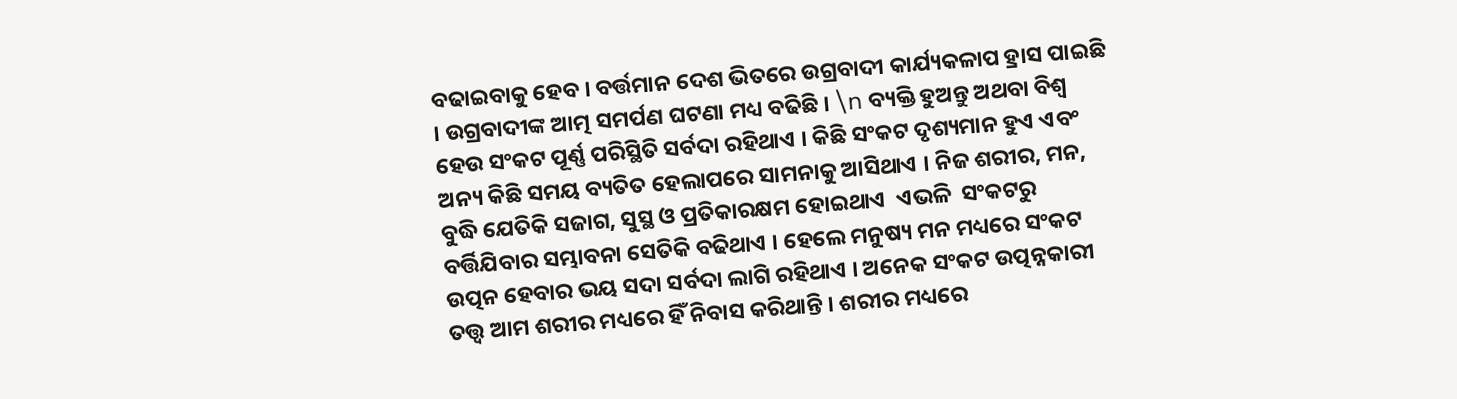ବଢାଇବାକୁ ହେବ । ବର୍ତ୍ତମାନ ଦେଶ ଭିତରେ ଉଗ୍ରବାଦୀ କାର୍ଯ୍ୟକଳାପ ହ୍ରାସ ପାଇଛି । ଉଗ୍ରବାଦୀଙ୍କ ଆତ୍ମ ସମର୍ପଣ ଘଟଣା ମଧ୍ୟ ବଢିଛି । \n ବ୍ୟକ୍ତି ହୁଅନ୍ତୁ ଅଥବା ବିଶ୍ୱ ହେଉ ସଂକଟ ପୂର୍ଣ୍ଣ ପରିସ୍ଥିତି ସର୍ବଦା ରହିଥାଏ । କିଛି ସଂକଟ ଦୃଶ୍ୟମାନ ହୁଏ ଏବଂ ଅନ୍ୟ କିଛି ସମୟ ବ୍ୟତିତ ହେଲାପରେ ସାମନାକୁ ଆସିଥାଏ । ନିଜ ଶରୀର, ମନ, ବୁଦ୍ଧି ଯେତିକି ସଜାଗ, ସୁସ୍ଥ ଓ ପ୍ରତିକାରକ୍ଷମ ହୋଇଥାଏ  ଏଭଳି  ସଂକଟରୁ ବର୍ତ୍ତିଯିବାର ସମ୍ଭାବନା ସେତିକି ବଢିଥାଏ । ହେଲେ ମନୁଷ୍ୟ ମନ ମଧ୍ୟରେ ସଂକଟ ଉତ୍ପନ ହେବାର ଭୟ ସଦା ସର୍ବଦା ଲାଗି ରହିଥାଏ । ଅନେକ ସଂକଟ ଉତ୍ପନ୍ନକାରୀ ତତ୍ତ୍ୱ ଆମ ଶରୀର ମଧ୍ୟରେ ହିଁ ନିବାସ କରିଥାନ୍ତି । ଶରୀର ମଧ୍ୟରେ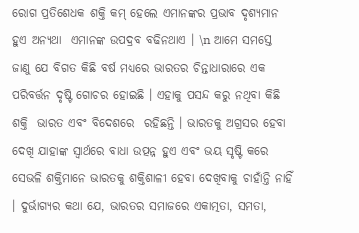ରୋଗ ପ୍ରତିଶେଧକ ଶକ୍ତି କମ୍ ହେଲେ ଏମାନଙ୍କର ପ୍ରଭାବ ଦୃଶ୍ୟମାନ ହୁଏ ଅନ୍ୟଥା  ଏମାନଙ୍କ ଉପଦ୍ରବ ବଢିନଥାଏ । \n ଆମେ ସମସ୍ତେ ଜାଣୁ ଯେ ବିଗତ କିଛି ବର୍ଷ ମଧ୍ୟରେ ଭାରତର ଚିନ୍ତାଧାରାରେ ଏକ ପରିବର୍ତ୍ତନ ଦୃଷ୍ଟି ଗୋଚର ହୋଇଛି । ଏହାକୁ ପସନ୍ଦ କରୁ ନଥିବା କିଛି ଶକ୍ତି  ଭାରତ ଏବଂ ବିଦେଶରେ  ରହିଛନ୍ତି । ଭାରତକୁ ଅଗ୍ରସର ହେବା ଦେଖି ଯାହାଙ୍କ ସ୍ୱାର୍ଥରେ ବାଧା ଉତ୍ପନ୍ନ ହୁଏ ଏବଂ ଭୟ ସୃଷ୍ଟି କରେ ସେଭଳି ଶକ୍ତିମାନେ ଭାରତକୁ ଶକ୍ତିଶାଳୀ ହେବା ଦେଖିବାକୁ ଚାହାଁନ୍ତି ନାହିଁ । ଦୁର୍ଭାଗ୍ୟର କଥା ଯେ, ଭାରତର ସମାଜରେ ଏକାତ୍ମତା, ସମତା,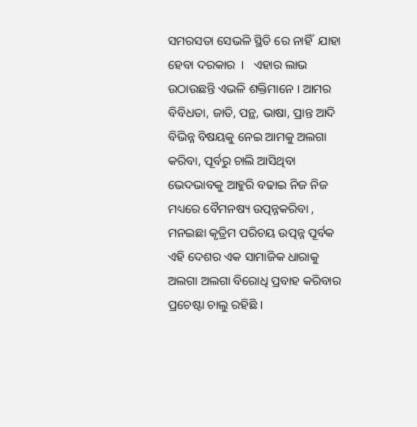ସମରସତା ସେଭଳି ସ୍ଥିତି ରେ ନାହିଁ  ଯାହା ହେବା ଦରକାର  ।   ଏହାର ଲାଭ ଉଠାଉଛନ୍ତି ଏଭଳି ଶକ୍ତିମାନେ । ଆମର ବିବିଧତା, ଜାତି, ପନ୍ଥ, ଭାଷା, ପ୍ରାନ୍ତ ଆଦି ବିଭିନ୍ନ ବିଷୟକୁ ନେଇ ଆମକୁ ଅଲଗା କରିବା, ପୂର୍ବରୁ ଚାଲି ଆସିଥିବା ଭେଦଭାବକୁ ଆହୁରି ବଢାଇ ନିଜ ନିଜ ମଧ୍ୟରେ ବୈମନଷ୍ୟ ଉତ୍ପନ୍ନକରିବା , ମନଇଛା କୃତ୍ରିମ ପରିଚୟ ଉତ୍ପନ୍ନ ପୂର୍ବକ ଏହି ଦେଶର ଏକ ସାମାଜିକ ଧାରାକୁ ଅଲଗା ଅଲଗା ବିରୋଧି ପ୍ରବାହ କରିବାର ପ୍ରଚେଷ୍ଟା ଚାଲୁ ରହିଛି ।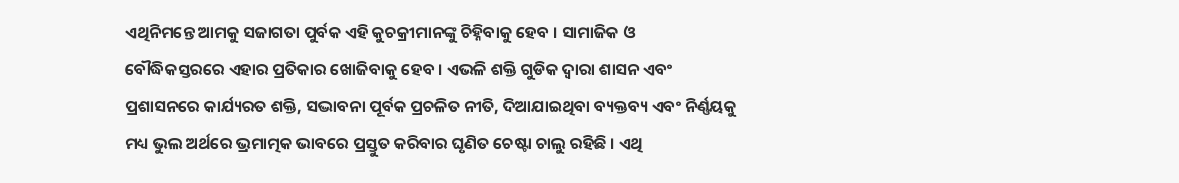ଏଥିନିମନ୍ତେ ଆମକୁ ସଜାଗତା ପୁର୍ବକ ଏହି କୁଚକ୍ରୀମାନଙ୍କୁ ଚିହ୍ନିବାକୁ ହେବ । ସାମାଜିକ ଓ ବୌଦ୍ଧିକସ୍ତରରେ ଏହାର ପ୍ରତିକାର ଖୋଜିବାକୁ ହେବ । ଏଭଳି ଶକ୍ତି ଗୁଡିକ ଦ୍ୱାରା ଶାସନ ଏବଂ ପ୍ରଶାସନରେ କାର୍ଯ୍ୟରତ ଶକ୍ତି, ସଦ୍ଭାବନା ପୂର୍ବକ ପ୍ରଚଳିତ ନୀତି, ଦିଆଯାଇଥିବା ବ୍ୟକ୍ତବ୍ୟ ଏବଂ ନିର୍ଣ୍ଣୟକୁ ମଧ୍ୟ ଭୁଲ ଅର୍ଥରେ ଭ୍ରମାତ୍ମକ ଭାବରେ ପ୍ରସ୍ତୁତ କରିବାର ଘୃଣିତ ଚେଷ୍ଟା ଚାଲୁ ରହିଛି । ଏଥି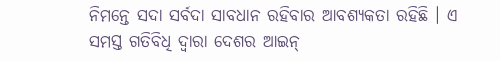ନିମନ୍ତେ ସଦା ସର୍ବଦା ସାବଧାନ ରହିବାର ଆବଶ୍ୟକତା ରହିଛି । ଏ ସମସ୍ତ ଗତିବିଧି ଦ୍ୱାରା ଦେଶର ଆଇନ୍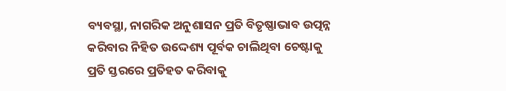ବ୍ୟବସ୍ଥା, ନାଗରିକ ଅନୁଶାସନ ପ୍ରତି ବିତୃଷ୍ଣାଭାବ ଉତ୍ପନ୍ନ କରିବାର ନିହିତ ଉଦ୍ଦେଶ୍ୟ ପୂର୍ବକ ଚାଲିଥିବା ଚେଷ୍ଟାକୁ ପ୍ରତି ସ୍ତରରେ ପ୍ରତିହତ କରିବାକୁ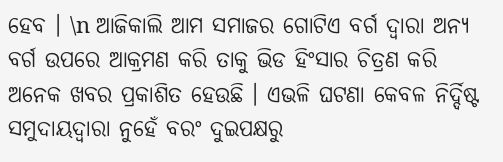ହେବ । \n ଆଜିକାଲି ଆମ ସମାଜର ଗୋଟିଏ ବର୍ଗ ଦ୍ୱାରା ଅନ୍ୟ ବର୍ଗ ଉପରେ ଆକ୍ରମଣ କରି ତାକୁ ଭିଡ ହିଂସାର ଚିତ୍ରଣ କରି ଅନେକ ଖବର ପ୍ରକାଶିତ ହେଉଛି । ଏଭଳି ଘଟଣା କେବଳ ନିର୍ଦ୍ଦିଷ୍ଟ ସମୁଦାୟଦ୍ୱାରା ନୁହେଁ ବରଂ ଦୁଇପକ୍ଷରୁ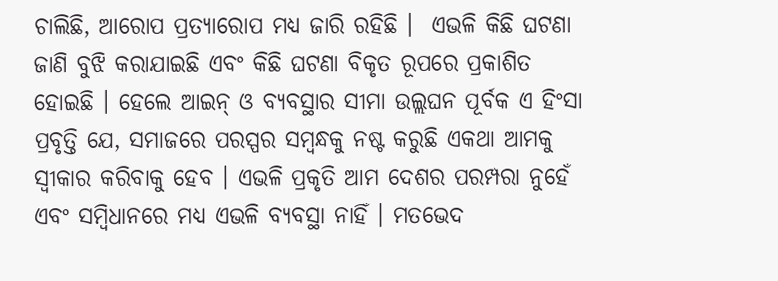ଚାଲିଛି, ଆରୋପ ପ୍ରତ୍ୟାରୋପ ମଧ୍ୟ ଜାରି ରହିଛି ।  ଏଭଳି କିଛି ଘଟଣା ଜାଣି ବୁଝି କରାଯାଇଛି ଏବଂ କିଛି ଘଟଣା ବିକୃତ ରୂପରେ ପ୍ରକାଶିତ ହୋଇଛି । ହେଲେ ଆଇନ୍ ଓ ବ୍ୟବସ୍ଥାର ସୀମା ଉଲ୍ଲଘନ ପୂର୍ବକ ଏ ହିଂସା ପ୍ରବୃତ୍ତି ଯେ, ସମାଜରେ ପରସ୍ପର ସମ୍ବନ୍ଧକୁ ନଷ୍ଟ କରୁଛି ଏକଥା ଆମକୁ ସ୍ୱୀକାର କରିବାକୁ ହେବ । ଏଭଳି ପ୍ରକୃତି ଆମ ଦେଶର ପରମ୍ପରା ନୁହେଁ ଏବଂ ସମ୍ବିଧାନରେ ମଧ୍ୟ ଏଭଳି ବ୍ୟବସ୍ଥା ନାହିଁ । ମତଭେଦ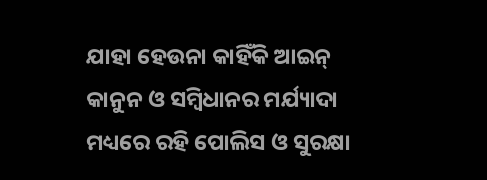ଯାହା ହେଉନା କାହିଁକି ଆଇନ୍ କାନୁନ ଓ ସମ୍ବିଧାନର ମର୍ଯ୍ୟାଦା ମଧ୍ୟରେ ରହି ପୋଲିସ ଓ ସୁରକ୍ଷା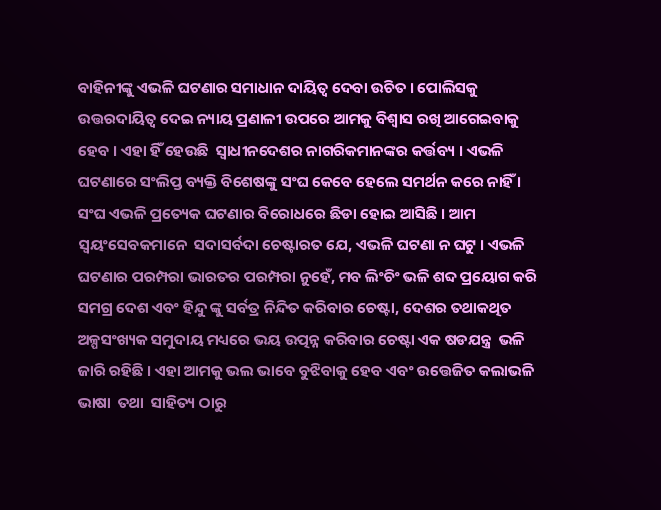ବାହିନୀଙ୍କୁ ଏଭଳି ଘଟଣାର ସମାଧାନ ଦାୟିତ୍ୱ ଦେବା ଉଚିତ । ପୋଲିସକୁ ଉତ୍ତରଦାୟିତ୍ୱ ଦେଇ ନ୍ୟାୟ ପ୍ରଣାଳୀ ଉପରେ ଆମକୁ ବିଶ୍ୱାସ ରଖି ଆଗେଇବାକୁ ହେବ । ଏହା ହିଁ ହେଉଛି  ସ୍ୱାଧୀନଦେଶର ନାଗରିକମାନଙ୍କର କର୍ତ୍ତବ୍ୟ । ଏଭଳି ଘଟଣାରେ ସଂଲିପ୍ତ ବ୍ୟକ୍ତି ବିଶେଷଙ୍କୁ ସଂଘ କେବେ ହେଲେ ସମର୍ଥନ କରେ ନାହିଁ । ସଂଘ ଏଭଳି ପ୍ରତ୍ୟେକ ଘଟଣାର ବିରୋଧରେ ଛିଡା ହୋଇ ଆସିଛି । ଆମ ସ୍ୱୟଂସେବକମାନେ  ସଦାସର୍ବଦା ଚେଷ୍ଟାରତ ଯେ, ଏଭଳି ଘଟଣା ନ ଘଟୁ । ଏଭଳି ଘଟଣାର ପରମ୍ପରା ଭାରତର ପରମ୍ପରା ନୁହେଁ, ମବ ଲିଂଚିଂ ଭଳି ଶବ୍ଦ ପ୍ରୟୋଗ କରି ସମଗ୍ର ଦେଶ ଏବଂ ହିନ୍ଦୁ ଙ୍କୁ ସର୍ବତ୍ର ନିନ୍ଦିତ କରିବାର ଚେଷ୍ଟା, ଦେଶର ତଥାକଥିତ ଅଳ୍ପସଂଖ୍ୟକ ସମୁଦାୟ ମଧ୍ୟରେ ଭୟ ଉତ୍ପନ୍ନ କରିବାର ଚେଷ୍ଟା ଏକ ଷଡଯନ୍ତ୍ର  ଭଳି ଜାରି ରହିଛି । ଏହା ଆମକୁ ଭଲ ଭାବେ ବୁଝିବାକୁ ହେବ ଏବଂ ଉତ୍ତେଜିତ କଲାଭଳି ଭାଷା  ତଥା  ସାହିତ୍ୟ ଠାରୁ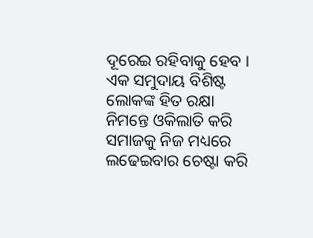ଦୂରେଇ ରହିବାକୁ ହେବ । ଏକ ସମୁଦାୟ ବିଶିଷ୍ଟ ଲୋକଙ୍କ ହିତ ରକ୍ଷା ନିମନ୍ତେ ଓକିଲାତି କରି ସମାଜକୁ ନିଜ ମଧ୍ୟରେ ଲଢେଇବାର ଚେଷ୍ଟା କରି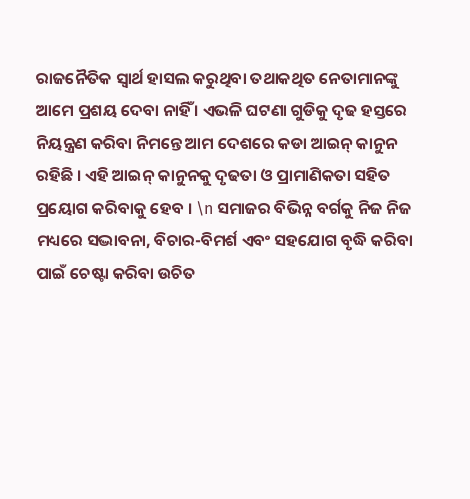ରାଜନୈତିକ ସ୍ୱାର୍ଥ ହାସଲ କରୁଥିବା ତଥାକଥିତ ନେତାମାନଙ୍କୁ ଆମେ ପ୍ରଶୟ ଦେବା ନାହିଁ । ଏଭଳି ଘଟଣା ଗୁଡିକୁ ଦୃଢ ହସ୍ତରେ ନିୟନ୍ତ୍ରଣ କରିବା ନିମନ୍ତେ ଆମ ଦେଶରେ କଡା ଆଇନ୍ କାନୁନ ରହିଛି । ଏହି ଆଇନ୍ କାନୁନକୁ ଦୃଢତା ଓ ପ୍ରାମାଣିକତା ସହିତ ପ୍ରୟୋଗ କରିବାକୁ ହେବ । \n ସମାଜର ବିଭିନ୍ନ ବର୍ଗକୁ ନିଜ ନିଜ  ମଧ୍ୟରେ ସଦ୍ଭାବନା, ବିଚାର-ବିମର୍ଶ ଏବଂ ସହଯୋଗ ବୃଦ୍ଧି କରିବା ପାଇଁ ଚେଷ୍ଟା କରିବା ଉଚିତ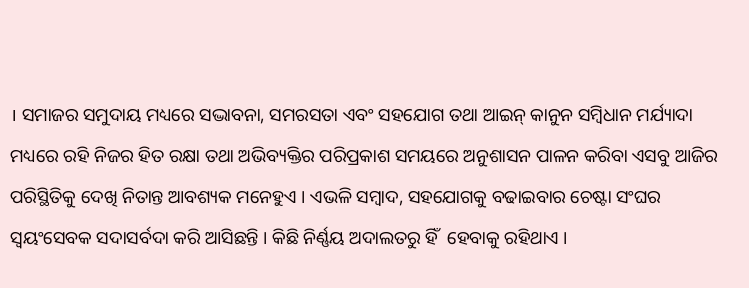। ସମାଜର ସମୁଦାୟ ମଧ୍ୟରେ ସଦ୍ଭାବନା, ସମରସତା ଏବଂ ସହଯୋଗ ତଥା ଆଇନ୍ କାନୁନ ସମ୍ବିଧାନ ମର୍ଯ୍ୟାଦା ମଧ୍ୟରେ ରହି ନିଜର ହିତ ରକ୍ଷା ତଥା ଅଭିବ୍ୟକ୍ତିର ପରିପ୍ରକାଶ ସମୟରେ ଅନୁଶାସନ ପାଳନ କରିବା ଏସବୁ ଆଜିର ପରିସ୍ଥିତିକୁ ଦେଖି ନିତାନ୍ତ ଆବଶ୍ୟକ ମନେହୁଏ । ଏଭଳି ସମ୍ବାଦ, ସହଯୋଗକୁ ବଢାଇବାର ଚେଷ୍ଟା ସଂଘର ସ୍ୱୟଂସେବକ ସଦାସର୍ବଦା କରି ଆସିଛନ୍ତି । କିଛି ନିର୍ଣ୍ଣୟ ଅଦାଲତରୁ ହିଁ  ହେବାକୁ ରହିଥାଏ ।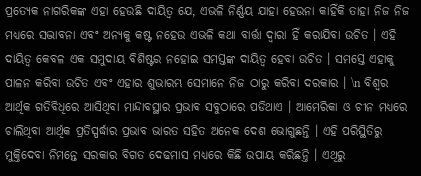ପ୍ରତ୍ୟେକ ନାଗରିକଙ୍କ ଏହା ହେଉଛି ଦାୟିତ୍ୱ ଯେ, ଏଭଳି ନିର୍ଣ୍ଣୟ ଯାହା ହେଉନା କାହିଁକି ତାହା ନିଜ ନିଜ ମଧ୍ୟରେ ସଦ୍ଭାବନା ଏବଂ ଅନ୍ୟକୁ କଷ୍ଟ ନହେଉ ଏଭଳି କଥା ବାର୍ତ୍ତା ଦ୍ୱାରା ହିଁ କରାଯିବା ଉଚିତ । ଏହି ଦାୟିତ୍ୱ କେବଳ ଏକ ସମୁଦାୟ ବିଶିଷ୍ଟର ନହୋଇ ସମସ୍ତଙ୍କ ଦାୟିତ୍ୱ ହେବା ଉଚିତ । ସମସ୍ତେ ଏହାକୁ ପାଳନ କରିବା ଉଚିତ ଏବଂ ଏହାର ଶୁଭାରମ୍ଭ ସେମାନେ ନିଜ ଠାରୁ କରିବା ଦରକାର । \n ବିଶ୍ୱର ଆର୍ଥିକ ଗତିବିଧିରେ ଆସିଥିବା ମାନ୍ଦାବସ୍ଥାର ପ୍ରଭାବ ସବୁଠାରେ ପଡିଥାଏ । ଆମେରିକା ଓ ଚୀନ ମଧ୍ୟରେ ଚାଲିଥିବା ଆର୍ଥିକ ପ୍ରତିସ୍ପର୍ଦ୍ଧାର ପ୍ରଭାବ ଭାରତ ସହିତ ଅନେକ ଦେଶ ଭୋଗୁଛନ୍ତି । ଏହି ପରିସ୍ଥିତିରୁ  ମୁକ୍ତିଦେବା ନିମନ୍ତେ ସରକାର ବିଗତ ଦେଢମାସ ମଧ୍ୟରେ କିଛି ଉପାୟ କରିଛନ୍ତି । ଏଥିରୁ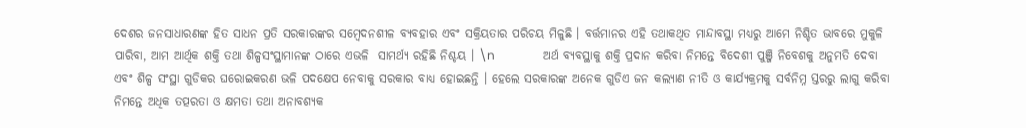ଦେଶର ଜନସାଧାରଣଙ୍କ ହିତ ସାଧନ ପ୍ରତି ସରକାରଙ୍କର ସମ୍ବେଦନଶୀଳ ବ୍ୟବହାର ଏବଂ ସକ୍ରିୟତାର ପରିଚୟ ମିଳୁଛି । ବର୍ତ୍ତମାନର ଏହି ତଥାକଥିତ ମାନ୍ଦାବସ୍ଥା ମଧ୍ୟରୁ ଆମେ ନିଶ୍ଚିତ ଭାବରେ ମୁକୁଳି ପାରିବା, ଆମ ଆର୍ଥିକ ଶକ୍ତି ତଥା ଶିଳ୍ପସଂସ୍ଥାମାନଙ୍କ ଠାରେ ଏଭଳି  ସାମର୍ଥ୍ୟ ରହିଛି ନିଶ୍ଚୟ । \n                ଅର୍ଥ ବ୍ୟବସ୍ଥାକୁ ଶକ୍ତି ପ୍ରଦାନ କରିବା ନିମନ୍ତେ ବିଦେଶୀ ପୁଞ୍ଜି ନିବେଶକୁ ଅନୁମତି ଦେବା ଏବଂ ଶିଳ୍ପ ସଂସ୍ଥା ଗୁଡିକର ଘରୋଇକରଣ ଭଳି ପଦକ୍ଷେପ ନେବାକୁ ସରକାର ବାଧ୍ୟ ହୋଇଛନ୍ତି । ହେଲେ ସରକାରଙ୍କ ଅନେକ ଗୁଡିଏ ଜନ କଲ୍ୟାଣ ନୀତି ଓ କାର୍ଯ୍ୟକ୍ରମକୁ ସର୍ବନିମ୍ନ ସ୍ତରରୁ ଲାଗୁ କରିବା ନିମନ୍ତେ ଅଧିକ ତତ୍ପରତା ଓ କ୍ଷମତା ତଥା ଅନାବଶ୍ୟକ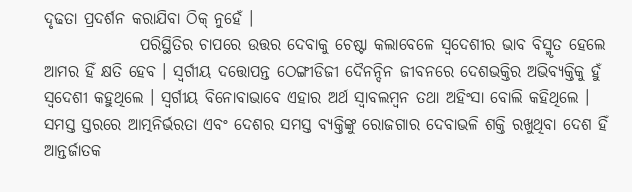ଦୃଢତା ପ୍ରଦର୍ଶନ କରାଯିବା ଠିକ୍ ନୁହେଁ ।
               ପରିସ୍ଥିତିର ଚାପରେ ଉତ୍ତର ଦେବାକୁ ଚେଷ୍ଟା କଲାବେଳେ ସ୍ୱଦେଶୀର ଭାବ ବିସ୍ମୃତ ହେଲେ ଆମର ହିଁ କ୍ଷତି ହେବ । ସ୍ୱର୍ଗୀୟ ଦତ୍ତୋପନ୍ତ ଠେଙ୍ଗୀଡିଜୀ ଦୈନନ୍ଦିନ ଜୀବନରେ ଦେଶଭକ୍ତିର ଅଭିବ୍ୟକ୍ତିକୁ ହୁଁ ସ୍ୱଦେଶୀ କହୁଥିଲେ । ସ୍ୱର୍ଗୀୟ ବିନୋବାଭାବେ ଏହାର ଅର୍ଥ ସ୍ୱାବଲମ୍ବନ ତଥା ଅହିଂସା ବୋଲି କହିଥିଲେ । ସମସ୍ତ ସ୍ତରରେ ଆତ୍ମନିର୍ଭରତା ଏବଂ ଦେଶର ସମସ୍ତ ବ୍ୟକ୍ତିଙ୍କୁ ରୋଜଗାର ଦେବାଭଳି ଶକ୍ତି ରଖୁଥିବା ଦେଶ ହିଁ ଆନ୍ତର୍ଜାତକ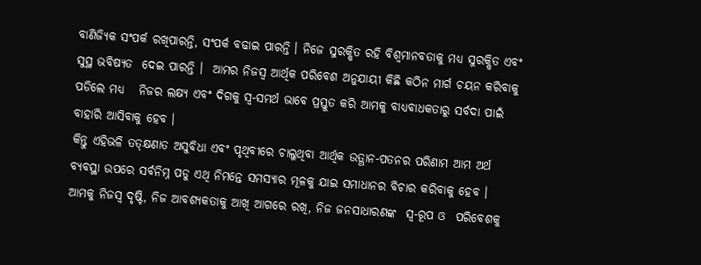ବାଣିଜ୍ୟିକ ସଂପର୍କ ରଖିପାରନ୍ତି, ସଂପର୍କ ବଢାଇ ପାରନ୍ତି । ନିଜେ ସୁରକ୍ଷିତ ରହି ବିଶ୍ୱମାନବତାକୁ ମଧ୍ୟ ସୁରକ୍ଷିତ ଏବଂ ସୁସ୍ଥ ଭବିଷ୍ୟତ  ଦେଇ ପାରନ୍ତି ।  ଆମର ନିଜସ୍ୱ ଆର୍ଥିକ ପରିବେଶ ଅନୁଯାୟୀ କିଛି କଠିନ ମାର୍ଗ ଚୟନ କରିବାକୁ ପଡିଲେ ମଧ୍ୟ   ନିଜର ଲକ୍ଷ୍ୟ ଏବଂ ଦିଗକୁ ସ୍ୱ-ସମର୍ଥ ଭାବେ ପ୍ରସ୍ତୁତ କରି ଆମକୁ ବାଧ୍ୟବାଧକତାରୁ ସର୍ବଦା ପାଇଁ ବାହାରି ଆସିବାକୁ ହେବ ।
କିନ୍ତୁ ଏହିଭଳି ତତ୍କ୍ଷଣାତ ଅସୁବିଧା ଏବଂ ପୃଥିବୀରେ ଚାଲୁଥିବା ଆର୍ଥିକ ଉତ୍ଥାନ-ପତନର ପରିଣାମ ଆମ ଅର୍ଥ ବ୍ୟବସ୍ଥା ଉପରେ ସର୍ବନିମ୍ନ ପଡୁ ଏଥି ନିମନ୍ତେ ସମସ୍ୟାର ମୂଳକୁ ଯାଇ ସମାଧାନର ବିଚାର କରିବାକୁ ହେବ । ଆମକୁ ନିଜସ୍ୱ ଦୃଷ୍ଟି, ନିଜ ଆବଶ୍ୟକତାକୁ ଆଖି ଆଗରେ ରଖି, ନିଜ ଜନସାଧାରଣଙ୍କ  ସ୍ୱ-ରୂପ ଓ  ପରିବେଶକୁ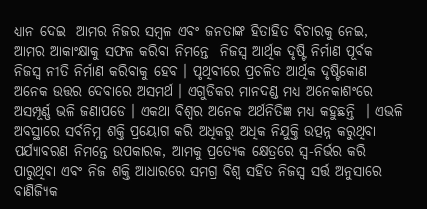ଧ୍ୟାନ ଦେଇ  ଆମର ନିଜର ସମ୍ବଳ ଏବଂ ଜନତାଙ୍କ ହିତାହିତ ବିଚାରକୁ ନେଇ, ଆମର ଆକାଂକ୍ଷାକୁ ସଫଳ କରିବା ନିମନ୍ତେ  ନିଜସ୍ୱ ଆର୍ଥିକ ଦୃଷ୍ଟି ନିର୍ମାଣ ପୂର୍ବକ ନିଜସ୍ୱ ନୀତି ନିର୍ମାଣ କରିବାକୁ ହେବ । ପୃଥିବୀରେ ପ୍ରଚଳିତ ଆର୍ଥିକ ଦୃଷ୍ଟିକୋଣ ଅନେକ ଉତ୍ତର ଦେବାରେ ଅସମର୍ଥ । ଏଗୁଡିକର ମାନଦଣ୍ଡ ମଧ୍ୟ ଅନେକାଶଂରେ ଅସମ୍ପୂର୍ଣ୍ଣ ଭଳି ଜଣାପଡେ । ଏକଥା ବିଶ୍ୱର ଅନେକ ଅର୍ଥନିତିଜ୍ଞ ମଧ୍ୟ କହୁଛନ୍ତି  । ଏଭଳି ଅବସ୍ଥାରେ ସର୍ବନିମ୍ନ ଶକ୍ତି ପ୍ରୟୋଗ କରି ଅଧିକରୁ ଅଧିକ ନିଯୁକ୍ତି ଉତ୍ପନ୍ନ କରୁଥିବା ପର୍ଯ୍ୟାବରଣ ନିମନ୍ତେ ଉପକାରକ, ଆମକୁ ପ୍ରତ୍ୟେକ କ୍ଷେତ୍ରରେ ସ୍ୱ-ନିର୍ଭର କରି ପାରୁଥିବା ଏବଂ ନିଜ ଶକ୍ତି ଆଧାରରେ ସମଗ୍ର ବିଶ୍ୱ ସହିତ ନିଜସ୍ୱ ସର୍ତ୍ତ ଅନୁସାରେ ବାଣିଜ୍ୟିକ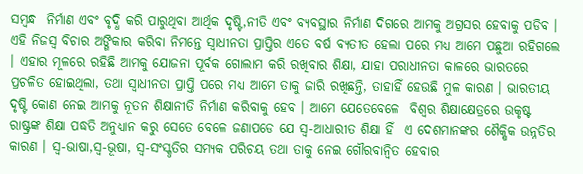ସମ୍ବନ୍ଧ  ନିର୍ମାଣ ଏବଂ ବୃଦ୍ଧି କରି ପାରୁଥିବା ଆର୍ଥିକ ଦୃଷ୍ଟି,ନୀତି ଏବଂ ବ୍ୟବସ୍ଥାର ନିର୍ମାଣ ଦିଗରେ ଆମକୁ ଅଗ୍ରସର ହେବାକୁ ପଡିବ ।
ଏହି ନିଜସ୍ୱ ବିଚାର ଅଙ୍ଗିକାର କରିବା ନିମନ୍ତେ ସ୍ୱାଧୀନତା ପ୍ରାପ୍ତିର ଏତେ ବର୍ଷ ବ୍ୟତୀତ ହେଲା ପରେ ମଧ୍ୟ ଆମେ ପଛୁଆ ରହିଗଲେ । ଏହାର ମୂଳରେ ରହିଛି ଆମକୁ ଯୋଜନା ପୂର୍ବକ ଗୋଲାମ କରି ରଖିବାର ଶିକ୍ଷା, ଯାହା ପରାଧୀନତା କାଳରେ ଭାରତରେ ପ୍ରଚଳିତ ହୋଇଥିଲା, ତଥା ସ୍ୱାଧୀନତା ପ୍ରାପ୍ତି ପରେ ମଧ୍ୟ ଆମେ ତାକୁ ଜାରି ରଖିଛନ୍ତି, ତାହାହିଁ ହେଉଛି ମୁଳ କାରଣ । ଭାରତୀୟ ଦୃଷ୍ଟି କୋଣ ନେଇ ଆମକୁ ନୂତନ ଶିକ୍ଷାନୀତି ନିର୍ମାଣ କରିବାକୁ ହେବ । ଆମେ ଯେତେବେଳେ  ବିଶ୍ୱର ଶିକ୍ଷାକ୍ଷେତ୍ରରେ ଉକୃଷ୍ଟ ରାଷ୍ଟ୍ରଙ୍କ ଶିକ୍ଷା ପଦ୍ଧତି ଅନୁଧ୍ୟାନ କରୁ ସେତେ ବେଳେ ଜଣାପଡେ ଯେ ସ୍ୱ-ଆଧାରୀତ ଶିକ୍ଷା ହିଁ  ଏ ଦେଶମାନଙ୍କର ଶୈକ୍ଷିକ ଉନ୍ନତିର କାରଣ । ସ୍ୱ-ଭାଷା,ସ୍ୱ-ଭୂଷା, ସ୍ୱ-ସଂସ୍କୃତିର ସମ୍ୟକ ପରିଚୟ ତଥା ତାକୁ ନେଇ ଗୌରବାନ୍ୱିତ ହେବାର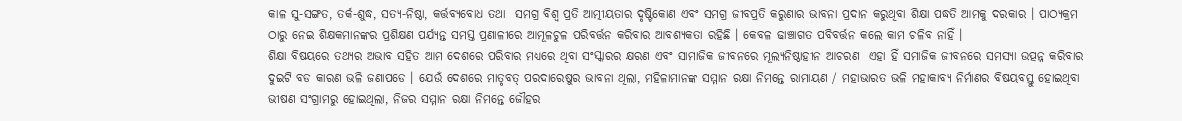କାଳ ସୁ-ସଙ୍ଗତ, ତର୍କ-ଶୁଦ୍ଧ, ସତ୍ୟ-ନିଷ୍ଠା, କର୍ତ୍ତବ୍ୟବୋଧ ତଥା  ସମଗ୍ର ବିଶ୍ୱ ପ୍ରତି ଆତ୍ମୀୟତାର ଦୃଷ୍ଟିକୋଣ ଏବଂ ସମଗ୍ର ଜୀବପ୍ରତି କରୁଣାର ଭାବନା ପ୍ରଦାନ କରୁଥିବା ଶିକ୍ଷା ପଦ୍ଧତି ଆମକୁ ଦରକାର । ପାଠ୍ୟକ୍ରମ ଠାରୁ ନେଇ ଶିକ୍ଷକମାନଙ୍କର ପ୍ରଶିକ୍ଷଣ ପର୍ଯ୍ୟନ୍ତ ସମସ୍ତ ପ୍ରଣାଳୀରେ ଆମୂଳଚୁଳ ପରିବର୍ତ୍ତନ କରିବାର ଆବଶ୍ୟକତା ରହିଛି । କେବଳ ଢାଞ୍ଚାଗତ ପବିବର୍ତ୍ତନ କଲେ କାମ ଚଳିବ ନାହିଁ ।
ଶିକ୍ଷା ବିଷୟରେ ତଥ୍ୟର ଅଭାବ ସହିତ ଆମ ଦେଶରେ ପରିବାର ମଧ୍ୟରେ ଥିବା ସଂସ୍କାରର କ୍ଷରଣ ଏବଂ ସାମାଜିକ ଜୀବନରେ ମୂଲ୍ୟନିଷ୍ଠାହୀନ ଆଚରଣ  ଏହା ହିଁ ସମାଜିକ ଜୀବନରେ ସମସ୍ୟା ଉତ୍ପନ୍ନ କରିବାର  ଦୁଇଟି ବଡ କାରଣ ଭଳି ଜଣାପଡେ । ଯେଉଁ ଦେଶରେ ମାତୃବତ୍ ପରଦାରେଷୁର ଭାବନା ଥିଲା, ମହିଳାମାନଙ୍କ ସମ୍ମାନ ରକ୍ଷା ନିମନ୍ତେ ରାମାୟଣ / ମହାଭାରତ ଭଳି ମହାକାବ୍ୟ ନିର୍ମାଣର ବିଷୟବସ୍ତୁ ହୋଇଥିବା ଭୀଷଣ ସଂଗ୍ରାମରୁ ହୋଇଥିଲା, ନିଜର ସମ୍ମାନ ରକ୍ଷା ନିମନ୍ତେ ଜୌହର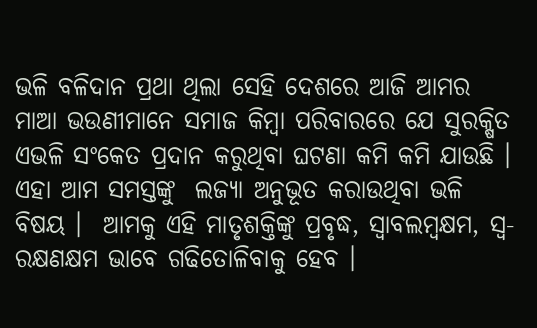ଭଳି ବଳିଦାନ ପ୍ରଥା ଥିଲା ସେହି ଦେଶରେ ଆଜି ଆମର ମାଆ ଭଉଣୀମାନେ ସମାଜ କିମ୍ବା ପରିବାରରେ ଯେ ସୁରକ୍ଷିତ ଏଭଳି ସଂକେତ ପ୍ରଦାନ କରୁଥିବା ଘଟଣା କମି କମି ଯାଉଛି ।  ଏହା ଆମ ସମସ୍ତଙ୍କୁ  ଲଜ୍ୟା ଅନୁଭୂତ କରାଉଥିବା ଭଳି ବିଷୟ ।  ଆମକୁ ଏହି ମାତୃଶକ୍ତିଙ୍କୁ ପ୍ରବୃଦ୍ଧ, ସ୍ୱାବଲମ୍ବକ୍ଷମ, ସ୍ୱ-ରକ୍ଷଣକ୍ଷମ ଭାବେ ଗଢିତୋଳିବାକୁ ହେବ ।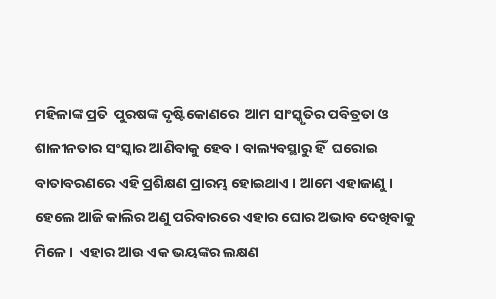ମହିଳାଙ୍କ ପ୍ରତି  ପୁରଷଙ୍କ ଦୃଷ୍ଟିକୋଣରେ  ଆମ ସାଂସ୍କୃତିର ପବିତ୍ରତା ଓ ଶାଳୀନତାର ସଂସ୍କାର ଆଣିବାକୁ ହେବ । ବାଲ୍ୟବସ୍ଥାରୁ ହିଁ  ଘରୋଇ ବାତାବରଣରେ ଏହି ପ୍ରଶିକ୍ଷଣ ପ୍ରାରମ୍ଭ ହୋଇଥାଏ । ଆମେ ଏହାଜାଣୁ । ହେଲେ ଆଜି କାଲିର ଅଣୁ ପରିବାରରେ ଏହାର ଘୋର ଅଭାବ ଦେଖିବାକୁ ମିଳେ ।  ଏହାର ଆଉ ଏକ ଭୟଙ୍କର ଲକ୍ଷଣ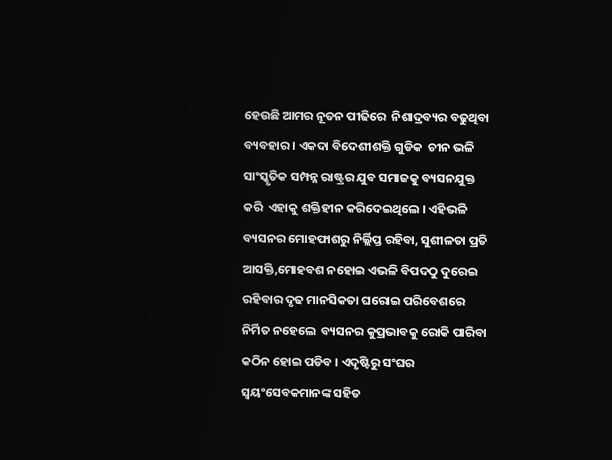ହେଉଛି ଆମର ନୂତନ ପୀଢିରେ  ନିଶାଦ୍ରବ୍ୟର ବଢୁଥିବା ବ୍ୟବହାର । ଏକଦା ବିଦେଶୀଶକ୍ତି ଗୁଡିକ  ଚୀନ ଭଳି ସାଂସ୍କୃତିକ ସମ୍ପନ୍ନ ରାଷ୍ଟ୍ରର ଯୁବ ସମାଜକୁ ବ୍ୟସନଯୁକ୍ତ କରି  ଏହାକୁ ଶକ୍ତିହୀନ କରିଦେଇଥିଲେ । ଏହିଭଳି ବ୍ୟସନର ମୋହଫାଶରୁ ନିର୍ଲ୍ଲିପ୍ତ ରହିବା, ସୁଶୀଳତା ପ୍ରତି ଆସକ୍ତି,ମୋହବଶ ନହୋଇ ଏଭଳି ବିପଦଠୁ ଦୁରେଇ ରହିବାର ଦୃଢ ମାନସିକତା ଘରୋଇ ପରିବେଶରେ ନିର୍ମିତ ନହେଲେ  ବ୍ୟସନର କୁପ୍ରଭାବକୁ ରୋକି ପାରିବା କଠିନ ହୋଇ ପଡିବ । ଏଦୃଷ୍ଟିରୁ ସଂଘର ସ୍ୱୟଂସେବକମାନଙ୍କ ସହିତ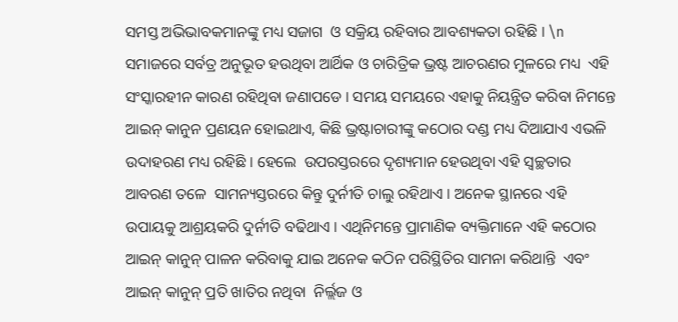ସମସ୍ତ ଅଭିଭାବକମାନଙ୍କୁ ମଧ୍ୟ ସଜାଗ  ଓ ସକ୍ରିୟ ରହିବାର ଆବଶ୍ୟକତା ରହିଛି । \n ସମାଜରେ ସର୍ବତ୍ର ଅନୁଭୂତ ହଉଥିବା ଆର୍ଥିକ ଓ ଚାରିତ୍ରିକ ଭ୍ରଷ୍ଟ ଆଚରଣର ମୁଳରେ ମଧ୍ୟ  ଏହି ସଂସ୍କାରହୀନ କାରଣ ରହିଥିବା ଜଣାପଡେ । ସମୟ ସମୟରେ ଏହାକୁ ନିୟନ୍ତ୍ରିତ କରିବା ନିମନ୍ତେ ଆଇନ୍ କାନୁନ ପ୍ରଣୟନ ହୋଇଥାଏ, କିଛି ଭ୍ରଷ୍ଟାଚାରୀଙ୍କୁ କଠୋର ଦଣ୍ଡ ମଧ୍ୟ ଦିଆଯାଏ ଏଭଳି ଉଦାହରଣ ମଧ୍ୟ ରହିଛି । ହେଲେ  ଉପରସ୍ତରରେ ଦୃଶ୍ୟମାନ ହେଉଥିବା ଏହି ସ୍ୱଚ୍ଛତାର ଆବରଣ ତଳେ  ସାମନ୍ୟସ୍ତରରେ କିନ୍ତୁ ଦୁର୍ନୀତି ଚାଲୁ ରହିଥାଏ । ଅନେକ ସ୍ଥାନରେ ଏହି ଉପାୟକୁ ଆଶ୍ରୟକରି ଦୁର୍ନୀତି ବଢିଥାଏ । ଏଥିନିମନ୍ତେ ପ୍ରାମାଣିକ ବ୍ୟକ୍ତିମାନେ ଏହି କଠୋର ଆଇନ୍ କାନୁନ୍ ପାଳନ କରିବାକୁ ଯାଇ ଅନେକ କଠିନ ପରିସ୍ଥିତିର ସାମନା କରିଥାନ୍ତି  ଏବଂ ଆଇନ୍ କାନୁନ୍ ପ୍ରତି ଖାତିର ନଥିବା  ନିର୍ଲ୍ଲଜ ଓ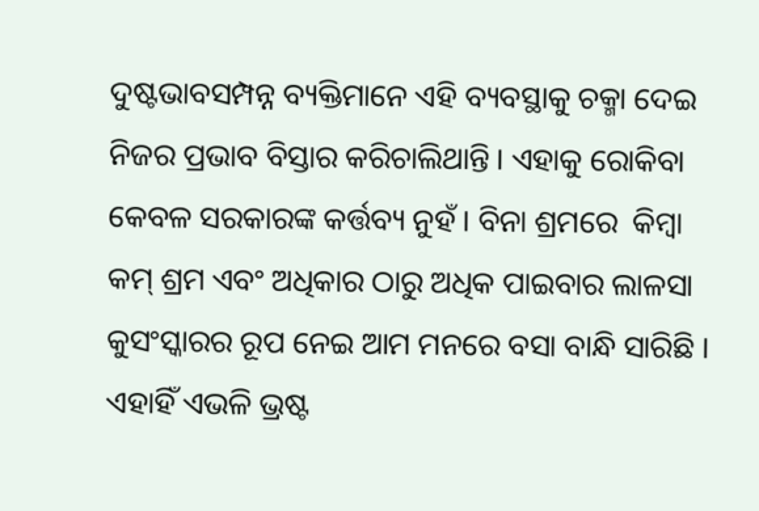ଦୁଷ୍ଟଭାବସମ୍ପନ୍ନ ବ୍ୟକ୍ତିମାନେ ଏହି ବ୍ୟବସ୍ଥାକୁ ଚକ୍ମା ଦେଇ ନିଜର ପ୍ରଭାବ ବିସ୍ତାର କରିଚାଲିଥାନ୍ତି । ଏହାକୁ ରୋକିବା କେବଳ ସରକାରଙ୍କ କର୍ତ୍ତବ୍ୟ ନୁହଁ । ବିନା ଶ୍ରମରେ  କିମ୍ବା କମ୍ ଶ୍ରମ ଏବଂ ଅଧିକାର ଠାରୁ ଅଧିକ ପାଇବାର ଲାଳସା କୁସଂସ୍କାରର ରୂପ ନେଇ ଆମ ମନରେ ବସା ବାନ୍ଧି ସାରିଛି । ଏହାହିଁ ଏଭଳି ଭ୍ରଷ୍ଟ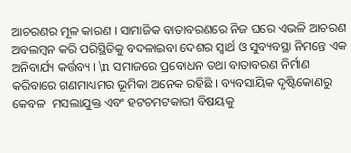ଆଚରଣର ମୂଳ କାରଣ । ସାମାଜିକ ବାତାବରଣରେ ନିଜ ଘରେ ଏଭଳି ଆଚରଣ ଅବଲମ୍ବନ କରି ପରିସ୍ଥିତିକୁ ବଦଳାଇବା ଦେଶର ସ୍ୱାର୍ଥ ଓ ସୁବ୍ୟବସ୍ଥା ନିମନ୍ତେ ଏକ ଅନିବାର୍ଯ୍ୟ କର୍ତ୍ତବ୍ୟ । \n ସମାଜରେ ପ୍ରବୋଧନ ତଥା ବାତାବରଣ ନିର୍ମାଣ କରିବାରେ ଗଣମାଧ୍ୟମର ଭୂମିକା ଅନେକ ରହିଛି । ବ୍ୟବସାୟିକ ଦୃଷ୍ଟିକୋଣରୁ କେବଳ  ମସଲାଯୁକ୍ତ ଏବଂ ହଟଚମଟକାରୀ ବିଷୟକୁ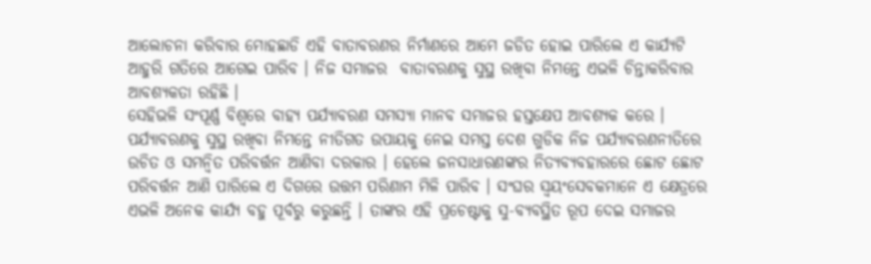ଆଲୋଚନା କରିବାର ମୋହଛାଡି ଏହି ବାତାବରଣର ନିର୍ମାଣରେ ଆମେ ଜଡିତ ହୋଇ ପାରିଲେ ଏ କାର୍ଯ୍ୟଟି ଆହୁରି ଗତିରେ ଆଗେଇ ପାରିବ । ନିଜ ସମାଜର  ବାତାବରଣକୁ ସୁସ୍ଥ ରଖିବା ନିମନ୍ତେ ଏଭଳି ଚିନ୍ତାକରିବାର ଆବଶ୍ୟକତା ରହିଛି ।
ସେହିଭଳି ସଂପୂର୍ଣ୍ଣ ବିଶ୍ୱରେ ବାହ୍ୟ ପର୍ଯ୍ୟାବରଣ ସମସ୍ୟା ମାନବ ସମାଜର ହସ୍ତକ୍ଷେପ ଆବଶ୍ୟକ କରେ । ପର୍ଯ୍ୟାବରଣକୁ ସୁସ୍ଥ ରଖିବା ନିମନ୍ତେ ନୀତିଗତ ଉପାୟକୁ ନେଇ ସମସ୍ତ ଦେଶ ଗୁଡିକ ନିଜ ପର୍ଯ୍ୟାବରଣନୀତିରେ ଉଚିତ ଓ ସମନ୍ୱିତ ପରିବର୍ତ୍ତନ ଆଣିବା ଦରକାର । ହେଲେ ଜନସାଧାରଣଙ୍କର ନିତ୍ୟବ୍ୟବହାରରେ ଛୋଟ ଛୋଟ ପରିବର୍ତ୍ତନ ଆଣି ପାରିଲେ ଏ ଦିଗରେ ଉତ୍ତମ ପରିଣାମ ମିଳି ପାରିବ । ସଂଘର ସ୍ୱୟଂସେବକମାନେ ଏ କ୍ଷେତ୍ରରେ ଏଭଳି ଅନେକ କାର୍ଯ୍ୟ ବହୁ ପୂର୍ବରୁ କରୁଛନ୍ତି । ତାଙ୍କର ଏହି ପ୍ରଚେଷ୍ଟାକୁ ସୁ-ବ୍ୟବସ୍ଥିତ ରୂପ ଦେଇ ସମାଜର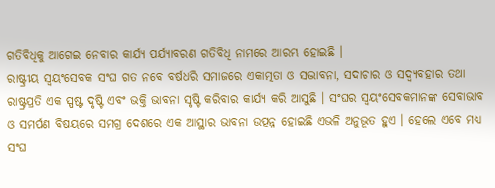ଗତିବିଧିକୁ ଆଗେଇ ନେବାର କାର୍ଯ୍ୟ ପର୍ଯ୍ୟାବରଣ ଗତିବିଧି ନାମରେ ଆରମ୍ଭ ହୋଇଛି ।
ରାଷ୍ଟ୍ରୀୟ ସ୍ୱୟଂସେବକ ସଂଘ ଗତ ନବେ ବର୍ଷଧରି ସମାଜରେ ଏକାତ୍ମତା ଓ ସଦ୍ଭାବନା, ସଦାଚାର ଓ ସଦ୍ବ୍ୟବହାର ତଥା ରାଷ୍ଟ୍ରପ୍ରତି ଏକ ସ୍ପଷ୍ଟ ଦୃଷ୍ଟି ଏବଂ ଭକ୍ତି ଭାବନା ସୃଷ୍ଟି କରିବାର କାର୍ଯ୍ୟ କରି ଆସୁଛି । ସଂଘର ସ୍ୱୟଂସେବକମାନଙ୍କ ସେବାଭାବ ଓ ସମର୍ପଣ ବିଷୟରେ ସମଗ୍ର ଦେଶରେ ଏକ ଆସ୍ଥାର ଭାବନା ଉତ୍ପନ୍ନ ହୋଇଛି ଏଭଳି ଅନୁଭୂତ ହୁଏ । ହେଲେ ଏବେ ମଧ୍ୟ ସଂଘ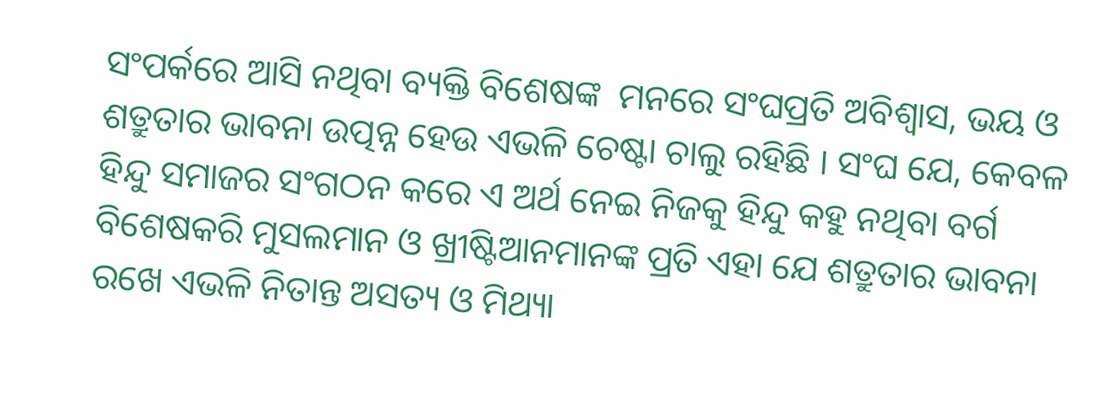ସଂପର୍କରେ ଆସି ନଥିବା ବ୍ୟକ୍ତି ବିଶେଷଙ୍କ  ମନରେ ସଂଘପ୍ରତି ଅବିଶ୍ୱାସ, ଭୟ ଓ ଶତ୍ରୁତାର ଭାବନା ଉତ୍ପନ୍ନ ହେଉ ଏଭଳି ଚେଷ୍ଟା ଚାଲୁ ରହିଛି । ସଂଘ ଯେ, କେବଳ ହିନ୍ଦୁ ସମାଜର ସଂଗଠନ କରେ ଏ ଅର୍ଥ ନେଇ ନିଜକୁ ହିନ୍ଦୁ କହୁ ନଥିବା ବର୍ଗ ବିଶେଷକରି ମୁସଲମାନ ଓ ଖ୍ରୀଷ୍ଟିଆନମାନଙ୍କ ପ୍ରତି ଏହା ଯେ ଶତ୍ରୁତାର ଭାବନା ରଖେ ଏଭଳି ନିତାନ୍ତ ଅସତ୍ୟ ଓ ମିଥ୍ୟା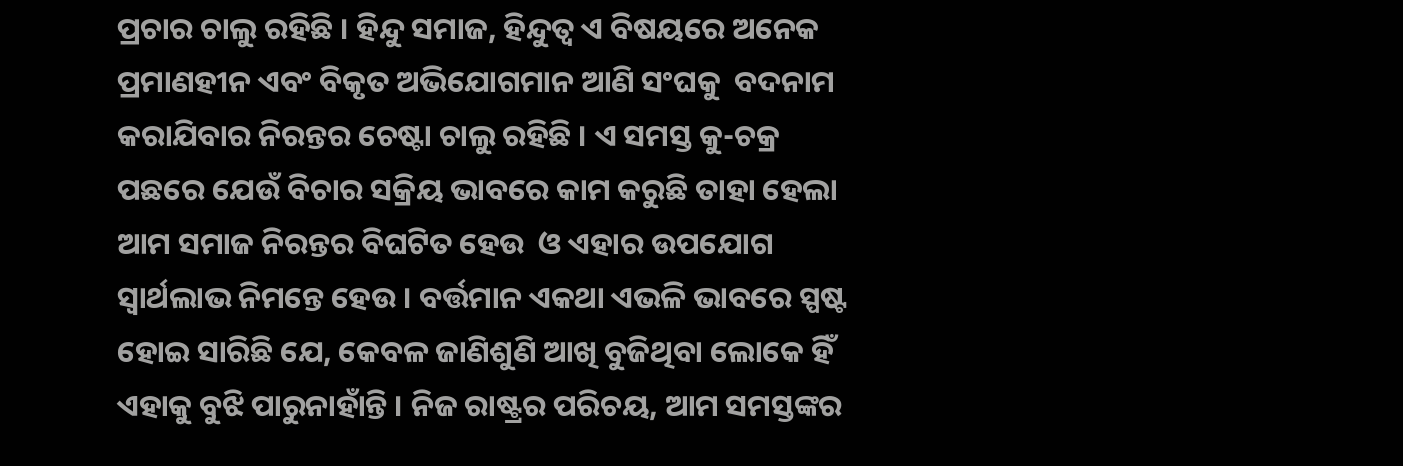ପ୍ରଚାର ଚାଲୁ ରହିଛି । ହିନ୍ଦୁ ସମାଜ, ହିନ୍ଦୁତ୍ୱ ଏ ବିଷୟରେ ଅନେକ ପ୍ରମାଣହୀନ ଏବଂ ବିକୃତ ଅଭିଯୋଗମାନ ଆଣି ସଂଘକୁ  ବଦନାମ କରାଯିବାର ନିରନ୍ତର ଚେଷ୍ଟା ଚାଲୁ ରହିଛି । ଏ ସମସ୍ତ କୁ-ଚକ୍ର ପଛରେ ଯେଉଁ ବିଚାର ସକ୍ରିୟ ଭାବରେ କାମ କରୁଛି ତାହା ହେଲା ଆମ ସମାଜ ନିରନ୍ତର ବିଘଟିତ ହେଉ  ଓ ଏହାର ଉପଯୋଗ ସ୍ୱାର୍ଥଲାଭ ନିମନ୍ତେ ହେଉ । ବର୍ତ୍ତମାନ ଏକଥା ଏଭଳି ଭାବରେ ସ୍ପଷ୍ଟ ହୋଇ ସାରିଛି ଯେ, କେବଳ ଜାଣିଶୁଣି ଆଖି ବୁଜିଥିବା ଲୋକେ ହିଁ ଏହାକୁ ବୁଝି ପାରୁନାହାଁନ୍ତି । ନିଜ ରାଷ୍ଟ୍ରର ପରିଚୟ, ଆମ ସମସ୍ତଙ୍କର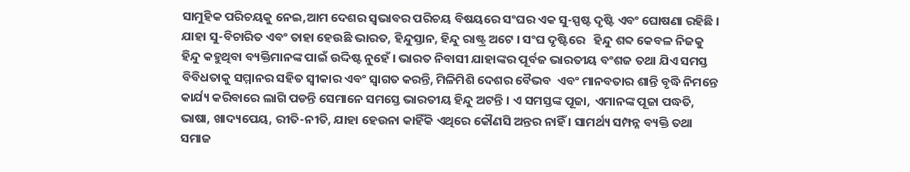ସାମୁହିକ ପରିଚୟକୁ ନେଇ,ଆମ ଦେଶର ସ୍ୱଭାବର ପରିଚୟ ବିଷୟରେ ସଂଘର ଏକ ସୁ-ସ୍ପଷ୍ଟ ଦୃଷ୍ଟି ଏବଂ ଘୋଷଣା ରହିଛି । ଯାହା ସୁ-ବିଚାରିତ ଏବଂ ତାହା ହେଉଛି ଭାରତ, ହିନ୍ଦୁସ୍ତାନ, ହିନ୍ଦୁ ରାଷ୍ଟ୍ର ଅଟେ । ସଂଘ ଦୃଷ୍ଟିରେ   ହିନ୍ଦୁ ଶବ୍ଦ କେବଳ ନିଜକୁ ହିନ୍ଦୁ କହୁଥିବା ବ୍ୟକ୍ତିମାନଙ୍କ ପାଇଁ ଉଦ୍ଦିଷ୍ଟ ନୁହେଁ । ଭାରତ ନିବାସୀ ଯାହାଙ୍କର ପୂର୍ବଜ ଭାରତୀୟ ବଂଶଜ ତଥା ଯିଏ ସମସ୍ତ ବିବିଧତାକୁ ସମ୍ମାନର ସହିତ ସ୍ୱୀକାର ଏବଂ ସ୍ୱାଗତ କରନ୍ତି, ମିଳିମିଶି ଦେଶର ବୈଭବ  ଏବଂ ମାନବତାର ଶାନ୍ତି ବୃଦ୍ଧି ନିମନ୍ତେ କାର୍ଯ୍ୟ କରିବାରେ ଲାଗି ପଡନ୍ତି ସେମାନେ ସମସ୍ତେ ଭାରତୀୟ ହିନ୍ଦୁ ଅଟନ୍ତି । ଏ ସମସ୍ତଙ୍କ ପୂଜା, ଏମାନଙ୍କ ପୂଜା ପଦ୍ଧତି, ଭାଷା, ଖାଦ୍ୟପେୟ, ରୀତି-ନୀତି, ଯାହା ହେଉନା କାହିଁକି ଏଥିରେ କୌଣସି ଅନ୍ତର ନାହିଁ । ସାମର୍ଥ୍ୟ ସମ୍ପନ୍ନ ବ୍ୟକ୍ତି ତଥା ସମାଜ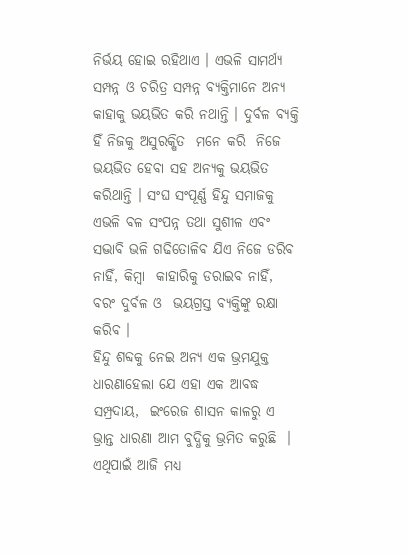ନିର୍ଭୟ ହୋଇ ରହିଥାଏ । ଏଭଳି ସାମର୍ଥ୍ୟ ସମ୍ପନ୍ନ ଓ ଚରିତ୍ର ସମ୍ପନ୍ନ ବ୍ୟକ୍ତିମାନେ ଅନ୍ୟ କାହାକୁ ଭୟଭିତ କରି ନଥାନ୍ତି । ଦୁର୍ବଳ ବ୍ୟକ୍ତି ହିଁ ନିଜକୁ ଅସୁରକ୍ଷିତ  ମନେ କରି  ନିଜେ ଭୟଭିତ ହେବା ସହ ଅନ୍ୟକୁ ଭୟଭିତ କରିଥାନ୍ତି । ସଂଘ ସଂପୂର୍ଣ୍ଣ ହିନ୍ଦୁ ସମାଜକୁ ଏଭଳି ବଳ ସଂପନ୍ନ ତଥା ସୁଶୀଳ ଏବଂ ସଦ୍ଭାବି ଭଳି ଗଢିତୋଳିବ ଯିଏ ନିଜେ ଡରିବ ନାହିଁ, କିମ୍ବା  କାହାରିକୁ ଡରାଇବ ନାହିଁ, ବରଂ ଦୁର୍ବଳ ଓ  ଭୟଗ୍ରସ୍ତ ବ୍ୟକ୍ତିଙ୍କୁ ରକ୍ଷା କରିବ ।
ହିନ୍ଦୁ ଶବ୍ଦକୁ ନେଇ ଅନ୍ୟ ଏକ ଭ୍ରମଯୁକ୍ତ ଧାରଣାହେଲା ଯେ ଏହା ଏକ ଆବଦ୍ଧ ସମ୍ପ୍ରଦାୟ,  ଇଂରେଜ ଶାସନ କାଳରୁ ଏ ଭ୍ରାନ୍ତ ଧାରଣା ଆମ ବୁଦ୍ଧିକୁ ଭ୍ରମିତ କରୁଛି  । ଏଥିପାଇଁ ଆଜି ମଧ୍ୟ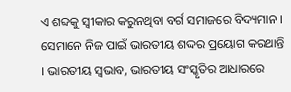ଏ ଶବ୍ଦକୁ ସ୍ୱୀକାର କରୁନଥିବା ବର୍ଗ ସମାଜରେ ବିଦ୍ୟମାନ ।  ସେମାନେ ନିଜ ପାଇଁ ଭାରତୀୟ ଶଦ୍ଦର ପ୍ରୟୋଗ କରଥାନ୍ତି । ଭାରତୀୟ ସ୍ୱଭାବ, ଭାରତୀୟ ସଂସ୍କୃତିର ଆଧାରରେ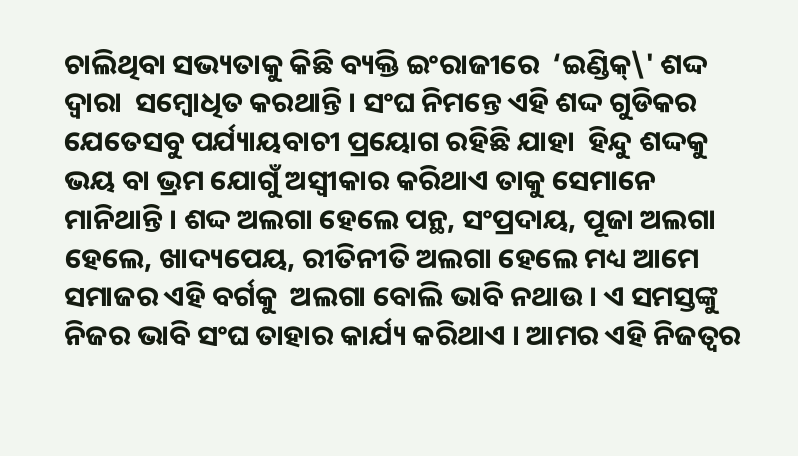ଚାଲିଥିବା ସଭ୍ୟତାକୁ କିଛି ବ୍ୟକ୍ତି ଇଂରାଜୀରେ  ‘ଇଣ୍ଡିକ୍\' ଶଦ୍ଦ ଦ୍ୱାରା  ସମ୍ବୋଧିତ କରଥାନ୍ତି । ସଂଘ ନିମନ୍ତେ ଏହି ଶଦ୍ଦ ଗୁଡିକର ଯେତେସବୁ ପର୍ଯ୍ୟାୟବାଚୀ ପ୍ରୟୋଗ ରହିଛି ଯାହା  ହିନ୍ଦୁ ଶଦ୍ଦକୁ ଭୟ ବା ଭ୍ରମ ଯୋଗୁଁ ଅସ୍ୱୀକାର କରିଥାଏ ତାକୁ ସେମାନେ ମାନିଥାନ୍ତି । ଶଦ୍ଦ ଅଲଗା ହେଲେ ପନ୍ଥ, ସଂପ୍ରଦାୟ, ପୂଜା ଅଲଗା ହେଲେ, ଖାଦ୍ୟପେୟ, ରୀତିନୀତି ଅଲଗା ହେଲେ ମଧ୍ୟ ଆମେ ସମାଜର ଏହି ବର୍ଗକୁ  ଅଲଗା ବୋଲି ଭାବି ନଥାଉ । ଏ ସମସ୍ତଙ୍କୁ ନିଜର ଭାବି ସଂଘ ତାହାର କାର୍ଯ୍ୟ କରିଥାଏ । ଆମର ଏହି ନିଜତ୍ୱର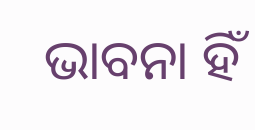ଭାବନା ହିଁ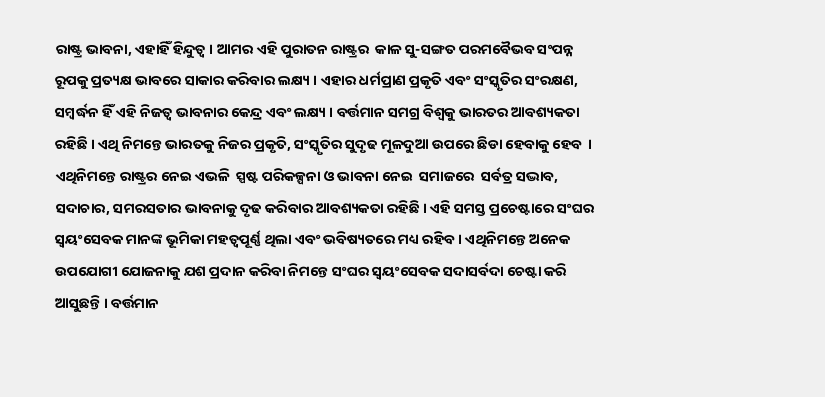ରାଷ୍ଟ୍ର ଭାବନା, ଏହାହିଁ ହିନ୍ଦୁତ୍ୱ । ଆମର ଏହି ପୁରାତନ ରାଷ୍ଟ୍ରର  କାଳ ସୁ-ସଙ୍ଗତ ପରମବୈଭବ ସଂପନ୍ନ ରୂପକୁ ପ୍ରତ୍ୟକ୍ଷ ଭାବରେ ସାକାର କରିବାର ଲକ୍ଷ୍ୟ । ଏହାର ଧର୍ମପ୍ରାଣ ପ୍ରକୃତି ଏବଂ ସଂସ୍କୃତିର ସଂରକ୍ଷଣ, ସମ୍ବର୍ଦ୍ଧନ ହିଁ ଏହି ନିଜତ୍ୱ ଭାବନାର କେନ୍ଦ୍ର ଏବଂ ଲକ୍ଷ୍ୟ । ବର୍ତ୍ତମାନ ସମଗ୍ର ବିଶ୍ୱକୁ ଭାରତର ଆବଶ୍ୟକତା ରହିଛି । ଏଥି ନିମନ୍ତେ ଭାରତକୁ ନିଜର ପ୍ରକୃତି, ସଂସ୍କୃତିର ସୁଦୃଢ ମୂଳଦୁଆ ଉପରେ ଛିଡା ହେବାକୁ ହେବ  ।  ଏଥିନିମନ୍ତେ ରାଷ୍ଟ୍ରର ନେଇ ଏଭଳି  ସ୍ପଷ୍ଟ ପରିକଳ୍ପନା ଓ ଭାବନା ନେଇ  ସମାଜରେ  ସର୍ବତ୍ର ସଦ୍ଭାବ, ସଦାଚାର, ସମରସତାର ଭାବନାକୁ ଦୃଢ କରିବାର ଆବଶ୍ୟକତା ରହିଛି । ଏହି ସମସ୍ତ ପ୍ରଚେଷ୍ଟାରେ ସଂଘର ସ୍ୱୟଂସେବକ ମାନଙ୍କ ଭୂମିକା ମହତ୍ୱପୂର୍ଣ୍ଣ ଥିଲା ଏବଂ ଭବିଷ୍ୟତରେ ମଧ୍ୟ ରହିବ । ଏଥିନିମନ୍ତେ ଅନେକ ଉପଯୋଗୀ ଯୋଜନାକୁ ଯଶ ପ୍ରଦାନ କରିବା ନିମନ୍ତେ ସଂଘର ସ୍ୱୟଂସେବକ ସଦାସର୍ବଦା ଚେଷ୍ଟା କରି ଆସୁଛନ୍ତି । ବର୍ତ୍ତମାନ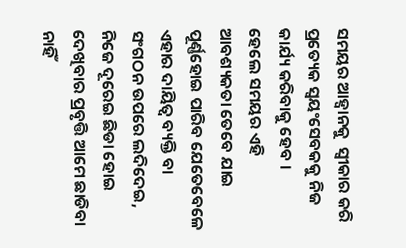ସମୟର ଆହ୍ୱାନକୁ  ସ୍ୱୀକାର କରି ପ୍ରତ୍ୟେକ ସ୍ୱୟଂସେବକକୁ ନିଜ କାର୍ଯ୍ୟ କରିବାକୁ ହେବ ।
ହେଲେ ସମୟର ଏହି  ଆବଶ୍ୟକତା ତେବେ ଯାଇ ପୂର୍ଣ୍ଣହୋଇ ପାରିବ ଯେତେବେଳେ ଏହାର ଦାୟିତ୍ୱ ବ୍ୟକ୍ତି ବା ସଂଗଠନ ଉପରେ ଲଦିଦେଇ, ନିଜେ ଦୂରେଇ ଛିଡା ହୋଇ ଦେଖିବାର ପ୍ରବୃତ୍ତି ଆମେ ଛାଡିବା ନାହିଁ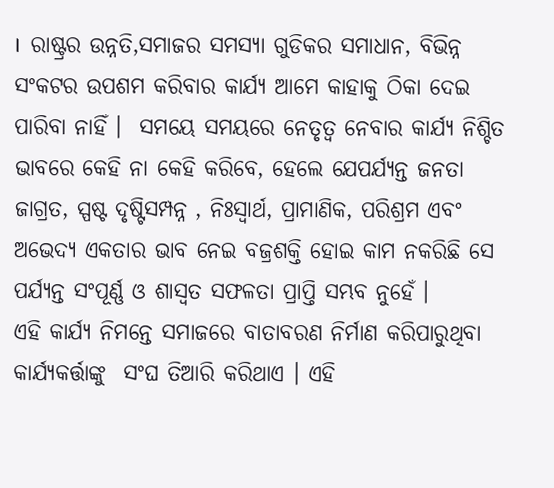।  ରାଷ୍ଟ୍ରର ଉନ୍ନତି,ସମାଜର ସମସ୍ୟା ଗୁଡିକର ସମାଧାନ, ବିଭିନ୍ନ ସଂକଟର ଉପଶମ କରିବାର କାର୍ଯ୍ୟ ଆମେ କାହାକୁ ଠିକା ଦେଇ ପାରିବା ନାହିଁ ।  ସମୟେ ସମୟରେ ନେତୃତ୍ୱ ନେବାର କାର୍ଯ୍ୟ ନିଶ୍ଚିତ ଭାବରେ କେହି ନା କେହି କରିବେ, ହେଲେ ଯେପର୍ଯ୍ୟନ୍ତ ଜନତା ଜାଗ୍ରତ, ସ୍ପଷ୍ଟ ଦୃଷ୍ଟିସମ୍ପନ୍ନ , ନିଃସ୍ୱାର୍ଥ, ପ୍ରାମାଣିକ, ପରିଶ୍ରମ ଏବଂ ଅଭେଦ୍ୟ ଏକତାର ଭାବ ନେଇ ବଜ୍ରଶକ୍ତି ହୋଇ କାମ ନକରିଛି ସେ ପର୍ଯ୍ୟନ୍ତ ସଂପୂର୍ଣ୍ଣ ଓ ଶାସ୍ୱତ ସଫଳତା ପ୍ରାପ୍ତି ସମ୍ଭବ ନୁହେଁ ।
ଏହି କାର୍ଯ୍ୟ ନିମନ୍ତେ ସମାଜରେ ବାତାବରଣ ନିର୍ମାଣ କରିପାରୁଥିବା କାର୍ଯ୍ୟକର୍ତ୍ତାଙ୍କୁ  ସଂଘ ତିଆରି କରିଥାଏ । ଏହି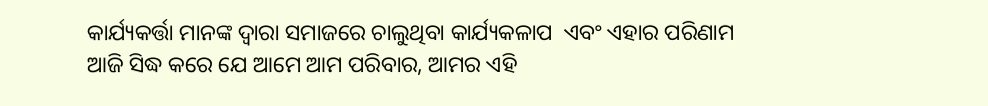କାର୍ଯ୍ୟକର୍ତ୍ତା ମାନଙ୍କ ଦ୍ୱାରା ସମାଜରେ ଚାଲୁଥିବା କାର୍ଯ୍ୟକଳାପ  ଏବଂ ଏହାର ପରିଣାମ ଆଜି ସିଦ୍ଧ କରେ ଯେ ଆମେ ଆମ ପରିବାର, ଆମର ଏହି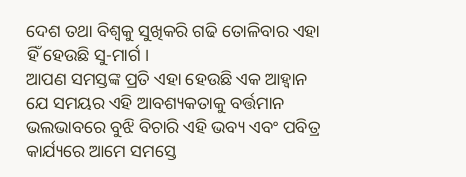ଦେଶ ତଥା ବିଶ୍ୱକୁ ସୁଖିକରି ଗଢି ତୋଳିବାର ଏହା ହିଁ ହେଉଛି ସୁ-ମାର୍ଗ ।
ଆପଣ ସମସ୍ତଙ୍କ ପ୍ରତି ଏହା ହେଉଛି ଏକ ଆହ୍ୱାନ  ଯେ ସମୟର ଏହି ଆବଶ୍ୟକତାକୁ ବର୍ତ୍ତମାନ ଭଲଭାବରେ ବୁଝି ବିଚାରି ଏହି ଭବ୍ୟ ଏବଂ ପବିତ୍ର କାର୍ଯ୍ୟରେ ଆମେ ସମସ୍ତେ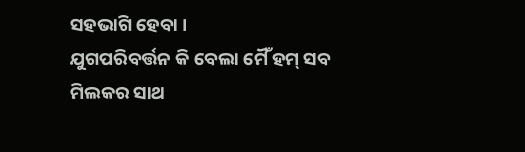ସହଭାଗି ହେବା ।
ଯୁଗପରିବର୍ତ୍ତନ କି ବେଲା ମୈଁ ହମ୍ ସବ ମିଲକର ସାଥ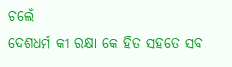ଚଲେଁ
ଦେଶଧର୍ମ କୀ ରକ୍ଷା କେ ହିତ ସହତେ ସବ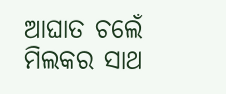ଆଘାତ ଚଲେଁ
ମିଲକର ସାଥ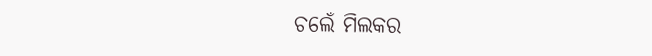ଚଲେଁ ମିଲକର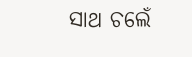ସାଥ ଚଲେଁ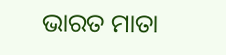ଭାରତ ମାତା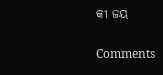କୀ ଜୟ

Comments